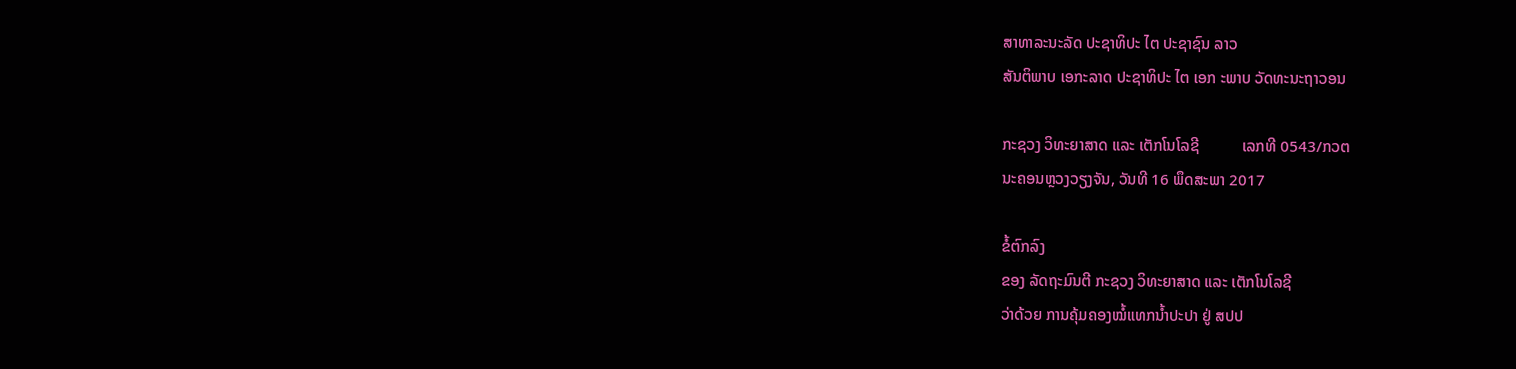ສາທາລະນະລັດ ປະຊາທິປະ ໄຕ ປະຊາຊົນ ລາວ
ສັນຕິພາບ ເອກະລາດ ປະຊາທິປະ ໄຕ ເອກ ະພາບ ວັດທະນະຖາວອນ

ກະຊວງ ວິທະຍາສາດ ແລະ ເຕັກໂນໂລຊີ           ເລກທີ 0543/ກວຕ
ນະຄອນຫຼວງວຽງຈັນ, ວັນທີ 16 ພຶດສະພາ 2017

ຂໍ້ຕົກລົງ
ຂອງ ລັດຖະມົນຕີ ກະຊວງ ວິທະຍາສາດ ແລະ ເຕັກໂນໂລຊີ
ວ່າດ້ວຍ ການຄຸ້ມຄອງໝໍ້ແທກນ້ຳປະປາ ຢູ່ ສປປ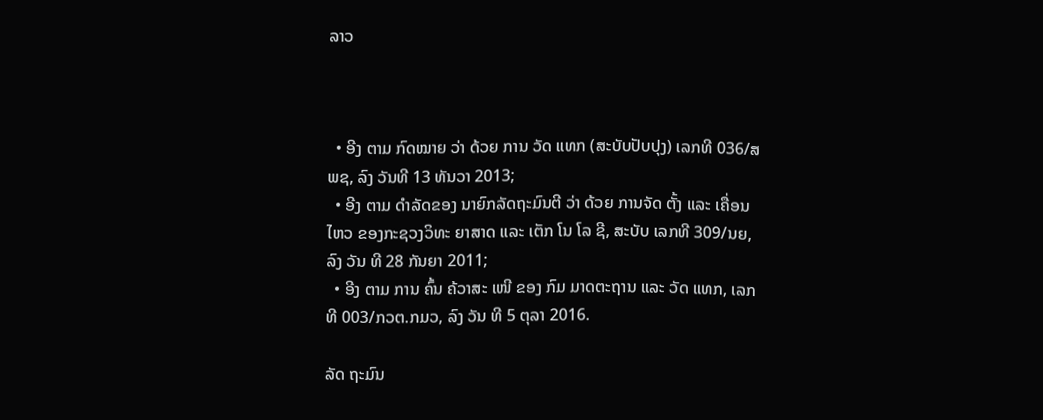ລາວ



  • ອີງ ຕາມ ກົດໝາຍ ວ່າ ດ້ວຍ ການ ວັດ ແທກ (ສະບັບປັບປຸງ) ເລກທີ 036/ສພຊ, ລົງ ວັນທີ 13 ທັນວາ 2013;
  • ອີງ ຕາມ ດຳລັດຂອງ ນາຍົກລັດຖະມົນຕີ ວ່າ ດ້ວຍ ການຈັດ ຕັ້ງ ແລະ ເຄື່ອນ ໄຫວ ຂອງກະຊວງວິທະ ຍາສາດ ແລະ ເຕັກ ໂນ ໂລ ຊີ, ສະບັບ ເລກທີ 309/ນຍ, ລົງ ວັນ ທີ 28 ກັນຍາ 2011;
  • ອີງ ຕາມ ການ ຄົ້ນ ຄ້ວາສະ ເໜີ ຂອງ ກົມ ມາດຕະຖານ ແລະ ວັດ ແທກ, ເລກທີ 003/ກວຕ.ກມວ, ລົງ ວັນ ທີ 5 ຕຸລາ 2016.

ລັດ ຖະມົນ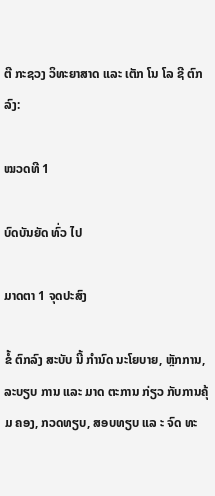ຕີ ກະຊວງ ວິທະຍາສາດ ແລະ ເຕັກ ໂນ ໂລ ຊີ ຕົກລົງ:

ໝວດທີ 1

ບົດບັນຍັດ ທົ່ວ ໄປ

ມາດຕາ 1 ຈຸດປະສົງ

ຂໍ້ ຕົກລົງ ສະບັບ ນີ້ ກຳນົດ ນະໂຍບາຍ, ຫຼັກການ, ລະບຽບ ການ ແລະ ມາດ ຕະການ ກ່ຽວ ກັບການຄຸ້ມ ຄອງ, ກວດທຽບ, ສອບທຽບ ແລ ະ ຈົດ ທະ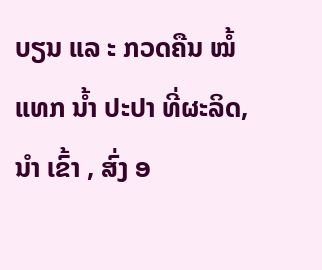ບຽນ ແລ ະ ກວດຄືນ ໝໍ້ ແທກ ນໍ້າ ປະປາ ທີ່ຜະລິດ, ນຳ ເຂົ້າ , ສົ່ງ ອ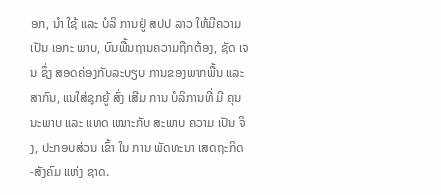ອກ, ນໍາ ໃຊ້ ແລະ ບໍລິ ການຢູ່ ສປປ ລາວ ໃຫ້ມີຄວາມເປັນ ເອກະ ພາບ, ບົນພື້ນຖານຄວາມຖືກຕ້ອງ, ຊັດ ເຈນ ຊຶ່ງ ສອດຄ່ອງກັບລະບຽບ ການຂອງພາກພື້ນ ແລະ ສາກົນ, ແນໃສ່ຊຸກຍູ້ ສົ່ງ ເສີມ ການ ບໍລິການທີ່ ມີ ຄຸນ ນະພາບ ແລະ ແທດ ເໝາະກັບ ສະພາບ ຄວາມ ເປັນ ຈິງ, ປະກອບສ່ວນ ເຂົ້າ ໃນ ການ ພັດທະນາ ເສດຖະກິດ -ສັງຄົມ ແຫ່ງ ຊາດ.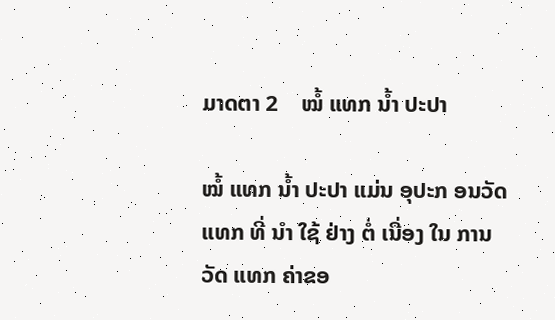ມາດຕາ 2    ໝໍ້ ແທກ ນ້ຳ ປະປາ

ໝໍ້ ແທກ ນ້ຳ ປະປາ ແມ່ນ ອຸປະກ ອນວັດ ແທກ ທີ່ ນຳ ໃຊ້ ຢ່າງ ຕໍ່ ເນື່ອງ ໃນ ການ ວັດ ແທກ ຄ່າຂອ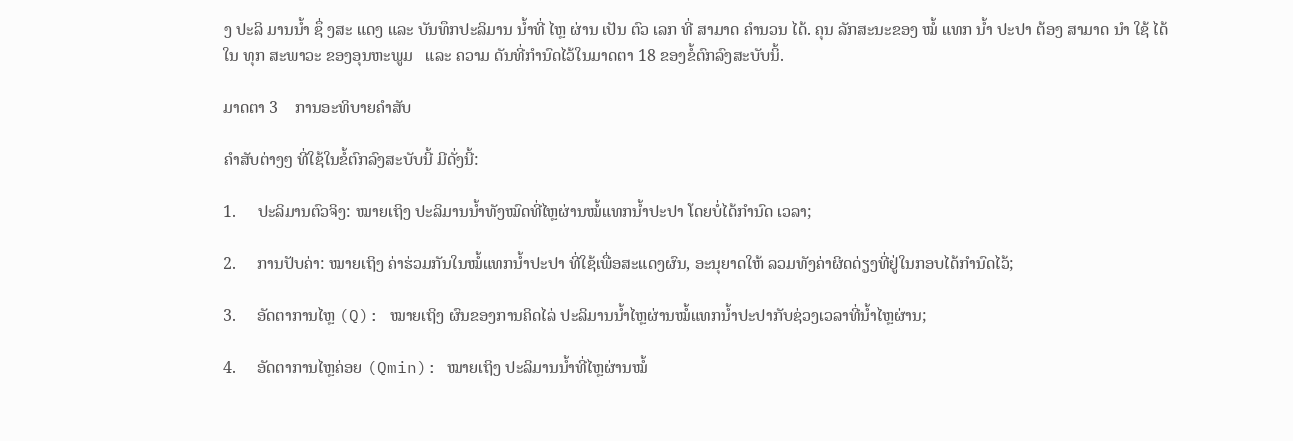ງ ປະລິ ມານນ້ຳ ຊຶ່ ງສະ ແດງ ແລະ ບັນທຶກປະລິມານ ນ້ຳທີ່ ໄຫຼ ຜ່ານ ເປັນ ຕົວ ເລກ ທີ່ ສາມາດ ຄຳນວນ ໄດ້. ຄຸນ ລັກສະນະຂອງ ໝໍ້ ແທກ ນ້ຳ ປະປາ ຕ້ອງ ສາມາດ ນຳ ໃຊ້ ໄດ້ໃນ ທຸກ ສະພາວະ ຂອງອຸນຫະພູມ   ແລະ ຄວາມ ດັນທີ່ກໍານົດໄວ້ໃນມາດຕາ 18 ຂອງຂໍ້ຕົກລົງສະບັບນິ້.

ມາດຕາ 3    ການອະທິບາຍຄຳສັບ

ຄຳສັບຕ່າງໆ ທີ່ໃຊ້ໃນຂໍ້ຕົກລົງສະບັບນີ້ ມີດັ່ງນີ້:

1.     ປະລິມານຕົວຈິງ: ໝາຍເຖິງ ປະລິມານນ້ຳທັງໝົດທີ່ໄຫຼຜ່ານໝໍ້ແທກນ້ຳປະປາ ໂດຍບໍ່ໄດ້ກຳນົດ ເວລາ;

2.     ການປັບຄ່າ: ໝາຍເຖິງ ຄ່າຮ່ວມກັນໃນໝໍ້ແທກນ້ຳປະປາ ທີ່ໃຊ້ເພື່ອສະແດງຜົນ, ອະນຸຍາດໃຫ້ ລວມທັງຄ່າຜິດດ່ຽງທີ່ຢູ່ໃນກອບໄດ້ກຳນົດໄວ້;

3.     ອັດຕາການໄຫຼ (Q): ໝາຍເຖິງ ຜົນຂອງການຄິດໄລ່ ປະລິມານນ້ຳໄຫຼຜ່ານໝໍ້ແທກນ້ຳປະປາກັບຊ່ວງເວລາທີ່ນ້ຳໄຫຼຜ່ານ;

4.     ອັດຕາການໄຫຼຄ່ອຍ (Qmin): ໝາຍເຖິງ ປະລິມານນ້ຳທີ່ໄຫຼຜ່ານໝໍ້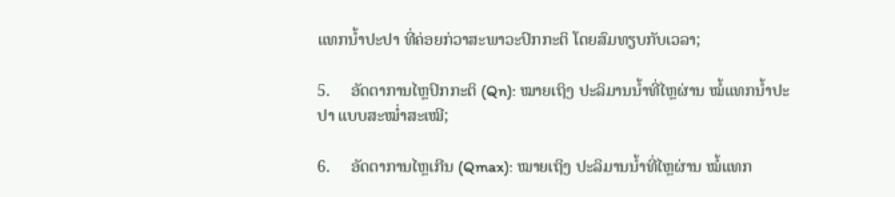ແທກນ້ຳປະປາ ທີ່ຄ່ອຍກ່ວາສະພາວະປົກກະຕິ ໂດຍສົມທຽບກັບເວລາ;

5.     ອັດຕາການໄຫຼປົກກະຕິ (Qn): ໝາຍເຖິງ ປະລິມານນ້ຳທີ່ໄຫຼຜ່ານ ໝໍ້ແທກນ້ຳປະປາ ແບບສະໝ່ຳສະເໝີ;

6.     ອັດຕາການໄຫຼເກີນ (Qmax): ໝາຍເຖິງ ປະລິມານນ້ຳທີ່ໄຫຼຜ່ານ ໝໍ້ແທກ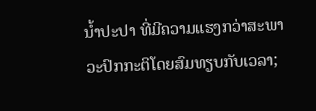ນ້ຳປະປາ ທີ່ມີຄວາມແຮງກວ່າສະພາວະປົກກະຕິໂດຍສົມທຽບກັບເວລາ;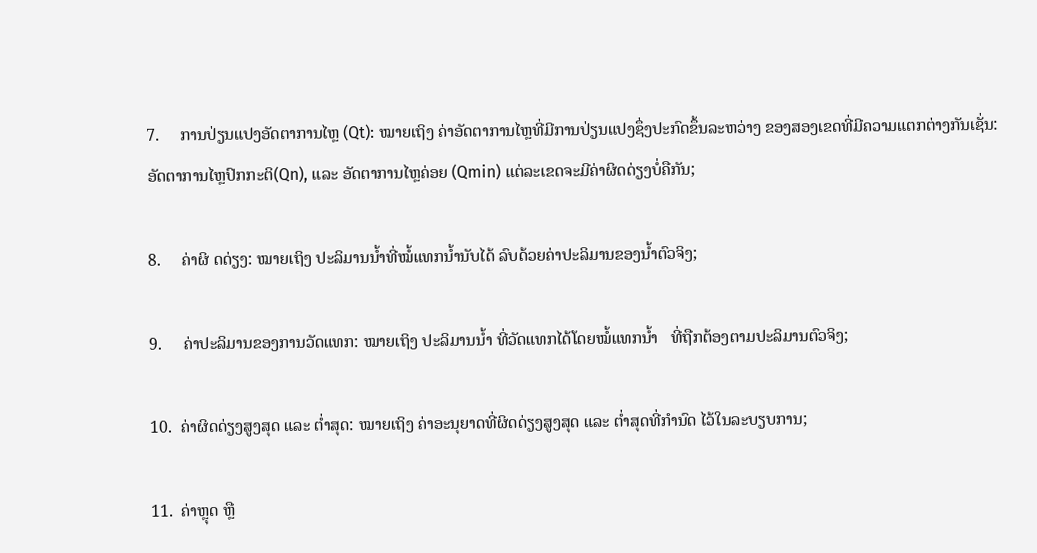7.     ການປ່ຽນແປງອັດຕາການໄຫຼ (Qt): ໝາຍເຖິງ ຄ່າອັດຕາການໄຫຼທີ່ມີການປ່ຽນແປງຊຶ່ງປະກົດຂຶ້ນລະຫວ່າງ ຂອງສອງເຂດທີ່ມີຄວາມແຕກຕ່າງກັນເຊັ່ນ: ອັດຕາການໄຫຼປົກກະຕິ(Qn), ແລະ ອັດຕາການໄຫຼຄ່ອຍ (Qmin) ແຕ່ລະເຂດຈະມີຄ່າຜິດດ່ຽງບໍ່ຄືກັນ;

8.     ຄ່າຜິ ດດ່ຽງ: ໝາຍເຖິງ ປະລິມານນ້ຳທີ່ໝໍ້ແທກນ້ຳນັບໄດ້ ລົບດ້ວຍຄ່າປະລິມານຂອງນ້ຳຕົວຈິງ;

9.     ຄ່າປະລິມານຂອງການວັດແທກ: ໝາຍເຖິງ ປະລິມານນ້ຳ ທີ່ວັດແທກໄດ້ໂດຍໝໍ້ແທກນ້ຳ   ທີ່ຖືກຕ້ອງຕາມປະລິມານຕົວຈິງ;

10.  ຄ່າຜິດດ່ຽງສູງສຸດ ແລະ ຕ່ຳສຸດ: ໝາຍເຖິງ ຄ່າອະນຸຍາດທີ່ຜິດດ່ຽງສູງສຸດ ແລະ ຕ່ຳສຸດທີ່ກຳນົດ ໄວ້ໃນລະບຽບການ;

11.  ຄ່າຫຼຸດ ຫຼື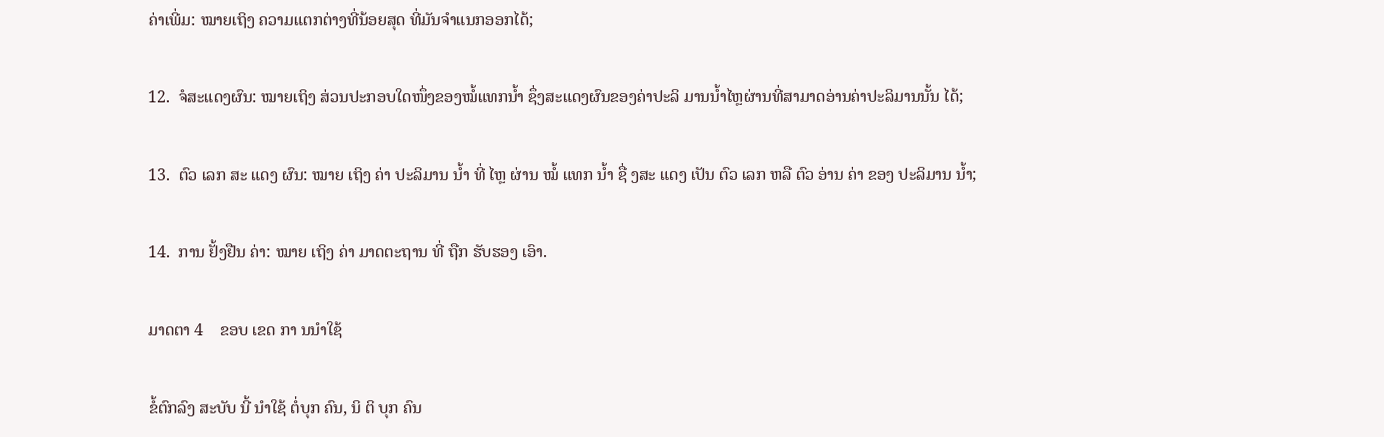ຄ່າເພີ່ມ: ໝາຍເຖິງ ຄວາມແຕກຕ່າງທີ່ນ້ອຍສຸດ ທີ່ມັນຈຳແນກອອກໄດ້;

12.  ຈໍສະແດງຜົນ: ໝາຍເຖິງ ສ່ວນປະກອບໃດໜຶ່ງຂອງໝໍ້ແທກນ້ຳ ຊຶ່ງສະແດງຜົນຂອງຄ່າປະລິ ມານນ້ຳໄຫຼຜ່ານທີ່ສາມາດອ່ານຄ່າປະລິມານນັ້ນ ໄດ້;

13.  ຕົວ ເລກ ສະ ແດງ ຜົນ: ໝາຍ ເຖິງ ຄ່າ ປະລິມານ ນ້ຳ ທີ່ ໄຫຼ ຜ່ານ ໝໍ້ ແທກ ນ້ຳ ຊື່ ງສະ ແດງ ເປັນ ຕົວ ເລກ ຫລື ຕົວ ອ່ານ ຄ່າ ຂອງ ປະລິມານ ນ້ຳ;

14.  ການ ຢັ້ງຢືນ ຄ່າ: ໝາຍ ເຖິງ ຄ່າ ມາດຕະຖານ ທີ່ ຖືກ ຮັບຮອງ ເອົາ.

ມາດຕາ 4    ຂອບ ເຂດ ກາ ນນຳໃຊ້

ຂໍ້ຕົກລົງ ສະບັບ ນີ້ ນໍາໃຊ້ ຕໍ່ບຸກ ຄົນ, ນິ ຕິ ບຸກ ຄົນ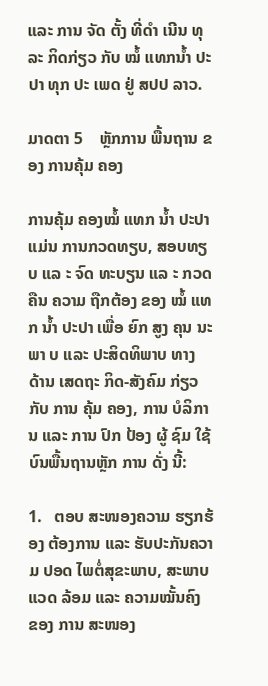ແລະ ການ ຈັດ ຕັ້ງ ທີ່ດຳ ເນີນ ທຸລະ ກິດກ່ຽວ ກັບ ໝໍ້ ແທກນ້ຳ ປະປາ ທຸກ ປະ ເພດ ຢູ່ ສປປ ລາວ.

ມາດຕາ 5    ຫຼັກການ ພື້ນຖານ ຂອງ ການຄຸ້ມ ຄອງ

ການຄຸ້ມ ຄອງໝໍ້ ແທກ ນໍ້າ ປະປາ ແມ່ນ ການກວດທຽບ, ສອບທຽບ ແລ ະ ຈົດ ທະບຽນ ແລ ະ ກວດຄືນ ຄວາມ ຖືກຕ້ອງ ຂອງ ໝໍ້ ແທກ ນໍ້າ ປະປາ ເພື່ອ ຍົກ ສູງ ຄຸນ ນະພາ ບ ແລະ ປະສິດທິພາບ ທາງ ດ້ານ ເສດຖະ ກິດ-ສັງຄົມ ກ່ຽວກັບ ການ ຄຸ້ມ ຄອງ, ການ ບໍລິການ ແລະ ການ ປົກ ປ້ອງ ຜູ້ ຊົມ ໃຊ້ ບົນພື້ນຖານຫຼັກ ການ ດັ່ງ ນີ້:

1.   ຕອບ ສະໜອງຄວາມ ຮຽກຮ້ອງ ຕ້ອງການ ແລະ ຮັບປະກັນຄວາມ ປອດ ໄພຕໍ່ສຸຂະພາບ, ສະພາບ ແວດ ລ້ອມ ແລະ ຄວາມໝັ້ນຄົງ ຂອງ ການ ສະໜອງ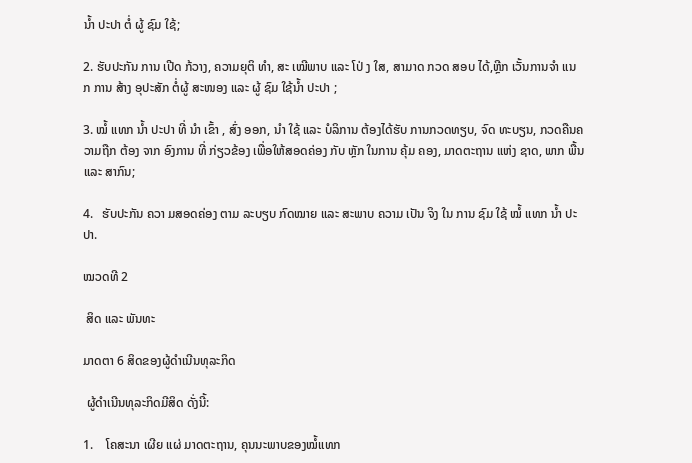ນໍ້າ ປະປາ ຕໍ່ ຜູ້ ຊົມ ໃຊ້;

2. ຮັບປະກັນ ການ ເປີດ ກ້ວາງ, ຄວາມຍຸຕິ ທຳ, ສະ ເໝີພາບ ແລະ ໂປ່ ງ ໃສ, ສາມາດ ກວດ ສອບ ໄດ້,ຫຼີກ ເວັ້ນການຈຳ ແນ ກ ການ ສ້າງ ອຸປະສັກ ຕໍ່ຜູ້ ສະໜອງ ແລະ ຜູ້ ຊົມ ໃຊ້ນໍ້າ ປະປາ ;

3. ໝໍ້ ແທກ ນໍ້າ ປະປາ ທີ່ ນຳ ເຂົ້າ , ສົ່ງ ອອກ, ນໍາ ໃຊ້ ແລະ ບໍລິການ ຕ້ອງໄດ້ຮັບ ການກວດທຽບ, ຈົດ ທະບຽນ, ກວດຄືນຄວາມຖືກ ຕ້ອງ ຈາກ ອົງການ ທີ່ ກ່ຽວຂ້ອງ ເພື່ອໃຫ້ສອດຄ່ອງ ກັບ ຫຼັກ ໃນການ ຄຸ້ມ ຄອງ, ມາດຕະຖານ ແຫ່ງ ຊາດ, ພາກ ພື້ນ ແລະ ສາກົນ;

4.   ຮັບປະກັນ ຄວາ ມສອດຄ່ອງ ຕາມ ລະບຽບ ກົດໝາຍ ແລະ ສະພາບ ຄວາມ ເປັນ ຈິງ ໃນ ການ ຊົມ ໃຊ້ ໝໍ້ ແທກ ນໍ້າ ປະປາ.

ໝວດທີ 2

 ສິດ ແລະ ພັນທະ

ມາດຕາ 6 ສິດຂອງຜູ້ດຳເນີນທຸລະກິດ

 ຜູ້ດຳເນີນທຸລະກິດມີສິດ ດັ່ງນີ້:

1.    ໂຄສະນາ ເຜີຍ ແຜ່ ມາດຕະຖານ, ຄຸນນະພາບຂອງໝໍ້ແທກ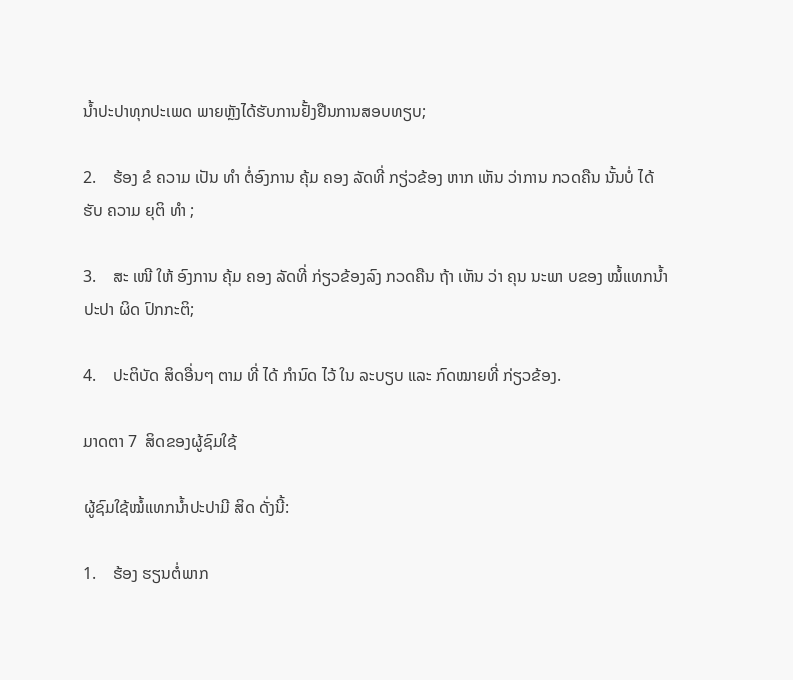ນໍ້າປະປາທຸກປະເພດ ພາຍຫຼັງໄດ້ຮັບການຢັ້ງຢືນການສອບທຽບ;

2.    ຮ້ອງ ຂໍ ຄວາມ ເປັນ ທຳ ຕໍ່ອົງການ ຄຸ້ມ ຄອງ ລັດທີ່ ກຽ່ວຂ້ອງ ຫາກ ເຫັນ ວ່າການ ກວດຄືນ ນັ້ນບໍ່ ໄດ້ ຮັບ ຄວາມ ຍຸຕິ ທຳ ;

3.    ສະ ເໜີ ໃຫ້ ອົງການ ຄຸ້ມ ຄອງ ລັດທີ່ ກ່ຽວຂ້ອງລົງ ກວດຄືນ ຖ້າ ເຫັນ ວ່າ ຄຸນ ນະພາ ບຂອງ ໝໍ້ແທກນໍ້າປະປາ ຜິດ ປົກກະຕິ;

4.    ປະຕິບັດ ສິດອື່ນໆ ຕາມ ທີ່ ໄດ້ ກຳນົດ ໄວ້ ໃນ ລະບຽບ ແລະ ກົດໝາຍທີ່ ກ່ຽວຂ້ອງ.

ມາດຕາ 7  ສິດຂອງຜູ້ຊົມໃຊ້

ຜູ້ຊົມໃຊ້ໝໍ້ແທກນໍ້າປະປາມີ ສິດ ດັ່ງນີ້:

1.    ຮ້ອງ ຮຽນຕໍ່ພາກ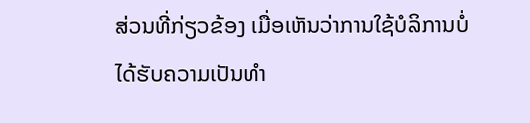ສ່ວນທີ່ກ່ຽວຂ້ອງ ເມື່ອເຫັນວ່າການໃຊ້ບໍລິການບໍ່ໄດ້ຮັບຄວາມເປັນທຳ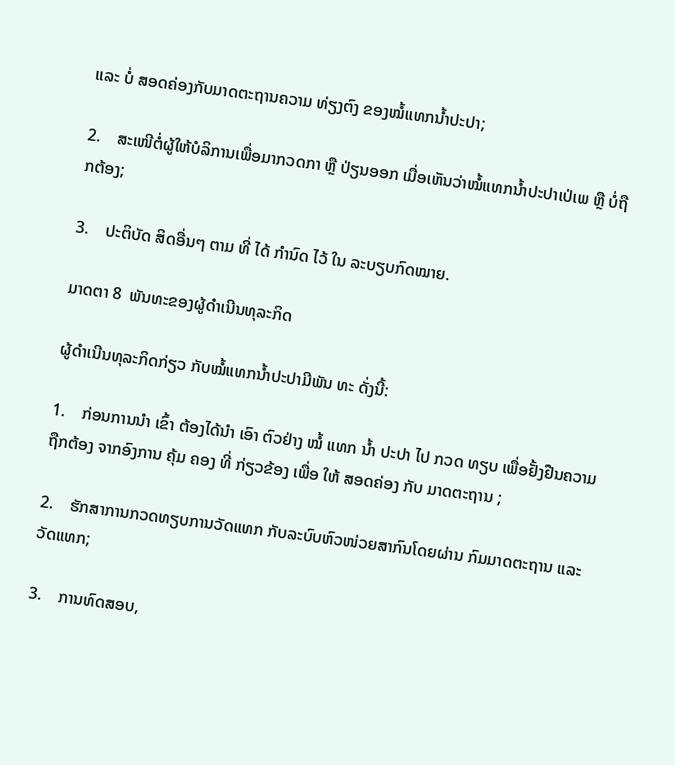ແລະ ບໍ່ ສອດຄ່ອງກັບມາດຕະຖານຄວາມ ທ່ຽງຕົງ ຂອງໝໍ້ແທກນໍ້າປະປາ;

2.    ສະເໜີຕໍ່ຜູ້ໃຫ້ບໍລິການເພື່ອມາກວດກາ ຫຼື ປ່ຽນອອກ ເມື່ອເຫັນວ່າໝໍ້ແທກນໍ້າປະປາເປ່ເພ ຫຼື ບໍ່ຖືກຕ້ອງ;

3.    ປະຕິບັດ ສິດອື່ນໆ ຕາມ ທີ່ ໄດ້ ກຳນົດ ໄວ້ ໃນ ລະບຽບກົດໝາຍ.

ມາດຕາ 8  ພັນທະຂອງຜູ້ດໍາເນີນທຸລະກິດ

ຜູ້ດຳເນີນທຸລະກິດກ່ຽວ ກັບໝໍ້ແທກນໍ້າປະປາມີພັນ ທະ ດັ່ງນີ້:

1.    ກ່ອນການນໍາ ເຂົ້າ ຕ້ອງໄດ້ນໍາ ເອົາ ຕົວຢ່າງ ໝໍ້ ແທກ ນໍ້າ ປະປາ ໄປ ກວດ ທຽບ ເພື່ອຢັ້ງຢືນຄວາມ ຖືກຕ້ອງ ຈາກອົງການ ຄຸ້ມ ຄອງ ທີ່ ກ່ຽວຂ້ອງ ເພື່ອ ໃຫ້ ສອດຄ່ອງ ກັບ ມາດຕະຖານ ;

2.    ຮັກສາການກວດທຽບການວັດແທກ ກັບລະບົບຫົວໜ່ວຍສາກົນໂດຍຜ່ານ ກົມມາດຕະຖານ ແລະ ວັດແທກ;

3.    ການທົດສອບ,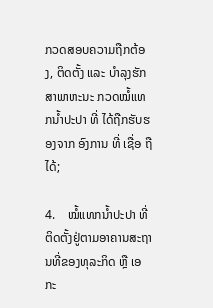ກວດສອບຄວາມຖືກຕ້ອງ, ຕິດຕັ້ງ ແລະ ບຳລຸງຮັກສາພາຫະນະ ກວດໝໍ້ແທກນໍ້າປະປາ ທີ່ ໄດ້ຖືກຮັບຮອງຈາກ ອົງການ ທີ່ ເຊື່ອ ຖື ໄດ້;

4.    ໝໍ້ແທກນໍ້າປະປາ ທີ່ຕິດຕັ້ງຢູ່ຕາມອາຄານສະຖານທີ່ຂອງທຸລະກິດ ຫຼື ເອກະ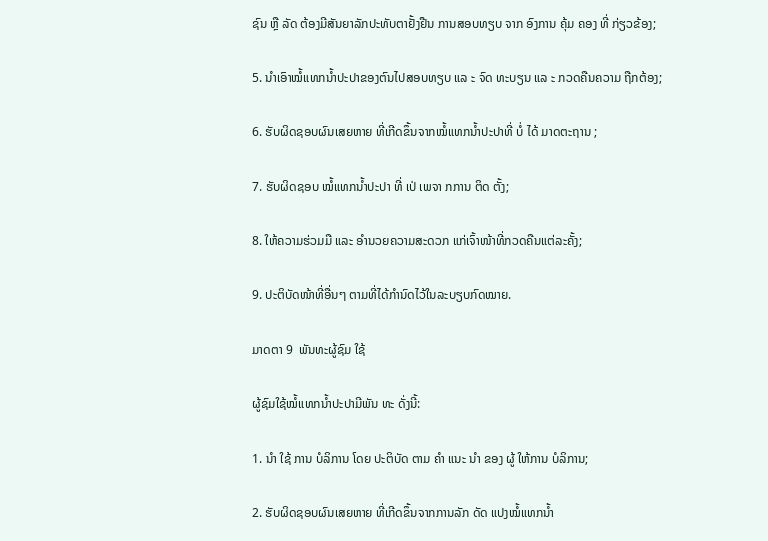ຊົນ ຫຼື ລັດ ຕ້ອງມີສັນຍາລັກປະທັບຕາຢັ້ງຢືນ ການສອບທຽບ ຈາກ ອົງການ ຄຸ້ມ ຄອງ ທີ່ ກ່ຽວຂ້ອງ;

5. ນຳເອົາໝໍ້ແທກນໍ້າປະປາຂອງຕົນໄປສອບທຽບ ແລ ະ ຈົດ ທະບຽນ ແລ ະ ກວດຄືນຄວາມ ຖືກຕ້ອງ;

6. ຮັບຜິດຊອບຜົນເສຍຫາຍ ທີ່ເກີດຂຶ້ນຈາກໝໍ້ແທກນໍ້າປະປາທີ່ ບໍ່ ໄດ້ ມາດຕະຖານ ;

7. ຮັບຜິດຊອບ ໝໍ້ແທກນໍ້າປະປາ ທີ່ ເປ່ ເພຈາ ກການ ຕິດ ຕັ້ງ;

8. ໃຫ້ຄວາມຮ່ວມມື ແລະ ອຳນວຍຄວາມສະດວກ ແກ່ເຈົ້າໜ້າທີ່ກວດຄືນແຕ່ລະຄັ້ງ;

9. ປະຕິບັດໜ້າທີ່ອື່ນໆ ຕາມທີ່ໄດ້ກຳນົດໄວ້ໃນລະບຽບກົດໝາຍ.

ມາດຕາ 9  ພັນທະຜູ້ຊົມ ໃຊ້

ຜູ້ຊົມໃຊ້ໝໍ້ແທກນໍ້າປະປາມີພັນ ທະ ດັ່ງນີ້:

1. ນໍາ ໃຊ້ ການ ບໍລິການ ໂດຍ ປະຕິບັດ ຕາມ ຄໍາ ແນະ ນໍາ ຂອງ ຜູ້ ໃຫ້ການ ບໍລິການ;

2. ຮັບຜິດຊອບຜົນເສຍຫາຍ ທີ່ເກີດຂຶ້ນຈາກການລັກ ດັດ ແປງໝໍ້ແທກນໍ້າ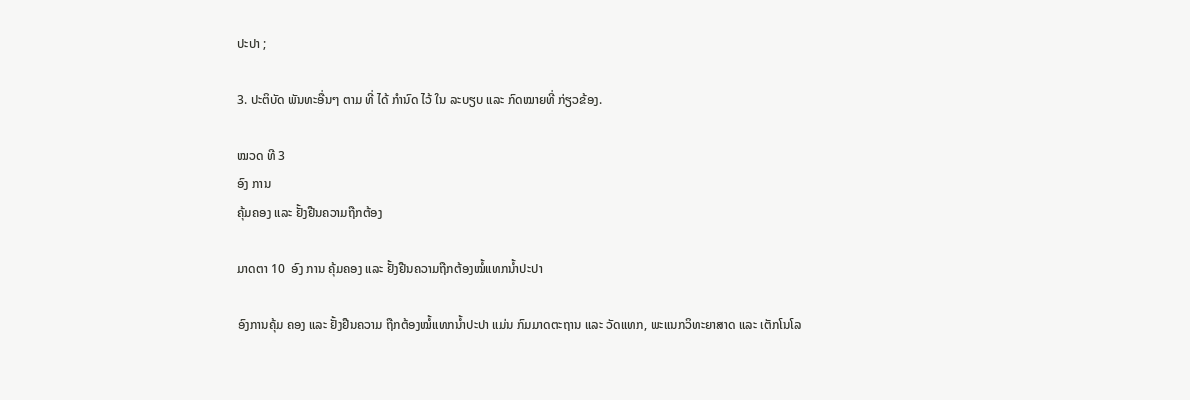ປະປາ ;

3. ປະຕິບັດ ພັນທະອື່ນໆ ຕາມ ທີ່ ໄດ້ ກໍານົດ ໄວ້ ໃນ ລະບຽບ ແລະ ກົດໝາຍທີ່ ກ່ຽວຂ້ອງ.

ໝວດ ທີ 3
ອົງ ການ
ຄຸ້ມຄອງ ແລະ ຢັ້ງຢືນຄວາມຖືກຕ້ອງ

ມາດຕາ 10  ອົງ ການ ຄຸ້ມຄອງ ແລະ ຢັ້ງຢືນຄວາມຖືກຕ້ອງໝໍ້ແທກນໍ້າປະປາ

ອົງການຄຸ້ມ ຄອງ ແລະ ຢັ້ງຢືນຄວາມ ຖືກຕ້ອງໝໍ້ແທກນໍ້າປະປາ ແມ່ນ ກົມມາດຕະຖານ ແລະ ວັດແທກ, ພະແນກວິທະຍາສາດ ແລະ ເຕັກໂນໂລ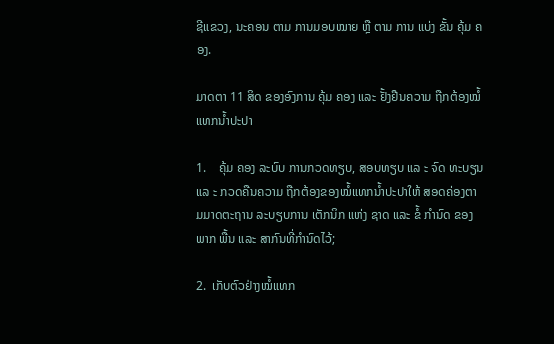ຊີແຂວງ, ນະຄອນ ຕາມ ການມອບໝາຍ ຫຼື ຕາມ ການ ແບ່ງ ຂັ້ນ ຄຸ້ມ ຄອງ.

ມາດຕາ 11 ສິດ ຂອງອົງການ ຄຸ້ມ ຄອງ ແລະ ຢັ້ງຢືນຄວາມ ຖືກຕ້ອງໝໍ້ແທກນໍ້າປະປາ

1.    ຄຸ້ມ ຄອງ ລະບົບ ການກວດທຽບ, ສອບທຽບ ແລ ະ ຈົດ ທະບຽນ ແລ ະ ກວດຄືນຄວາມ ຖືກຕ້ອງຂອງໝໍ້ແທກນໍ້າປະປາໃຫ້ ສອດຄ່ອງຕາມມາດຕະຖານ ລະບຽບການ ເຕັກນິກ ແຫ່ງ ຊາດ ແລະ ຂໍ້ ກໍານົດ ຂອງ ພາກ ພື້ນ ແລະ ສາກົນທີ່ກໍານົດໄວ້;

2.  ເກັບຕົວຢ່າງໝໍ້ແທກ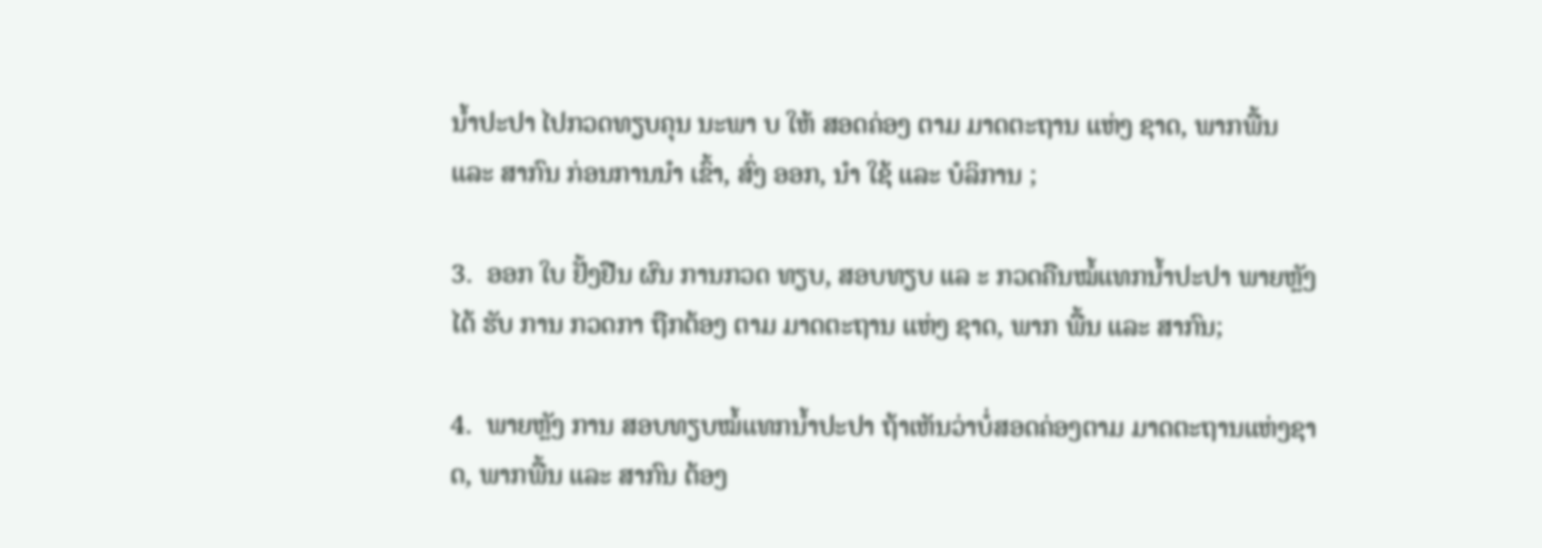ນໍ້າປະປາ ໄປກວດທຽບຄຸນ ນະພາ ບ ໃຫ້ ສອດຄ່ອງ ຕາມ ມາດຕະຖານ ແຫ່ງ ຊາດ, ພາກພື້ນ ແລະ ສາກົນ ກ່ອນການນໍາ ເຂົ້າ, ສົ່ງ ອອກ, ນໍາ ໃຊ້ ແລະ ບໍລິການ ;

3.  ອອກ ໃບ ຢັ້ງຢືນ ຜົນ ການກວດ ທຽບ, ສອບທຽບ ແລ ະ ກວດຄືນໝໍ້ແທກນໍ້າປະປາ ພາຍຫຼັງ ໄດ້ ຮັບ ການ ກວດກາ ຖືກຕ້ອງ ຕາມ ມາດຕະຖານ ແຫ່ງ ຊາດ, ພາກ ພື້ນ ແລະ ສາກົນ;

4.  ພາຍຫຼັງ ການ ສອບທຽບໝໍ້ແທກນໍ້າປະປາ ຖ້າເຫັນວ່າບໍ່ສອດຄ່ອງຕາມ ມາດຕະຖານແຫ່ງຊາດ, ພາກພື້ນ ແລະ ສາກົນ ຕ້ອງ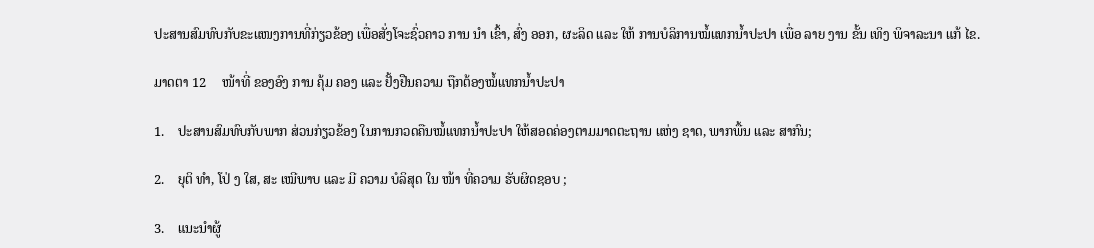ປະສານສົມທົບກັບຂະແໜງການທີ່ກ່ຽວຂ້ອງ ເພື່ອສັ່ງໂຈະຊົ່ວຄາວ ການ ນໍາ ເຂົ້າ, ສົ່ງ ອອກ, ຜະລິດ ແລະ ໃຫ້ ການບໍລິການໝໍ້ແທກນໍ້າປະປາ ເພື່ອ ລາຍ ງານ ຂັ້ນ ເທິງ ພິຈາລະນາ ແກ້ ໄຂ.

ມາດຕາ 12     ໜ້າທີ່ ຂອງອົງ ການ ຄຸ້ມ ຄອງ ແລະ ຢັ້ງຢືນຄວາມ ຖືກຕ້ອງໝໍ້ແທກນໍ້າປະປາ

1.    ປະສານສົມທົບກັບພາກ ສ່ວນກ່ຽວຂ້ອງ ໃນການກວດຄືນໝໍ້ແທກນໍ້າປະປາ ໃຫ້ສອດຄ່ອງຕາມມາດຕະຖານ ແຫ່ງ ຊາດ, ພາກພື້ນ ແລະ ສາກົນ;

2.    ຍຸຕິ ທຳ, ໂປ່ ງ ໃສ, ສະ ເໝີພາບ ແລະ ມີ ຄວາມ ບໍລິສຸດ ໃນ ໜ້າ ທີ່ຄວາມ ຮັບຜິດຊອບ ;

3.    ແນະນໍາຜູ້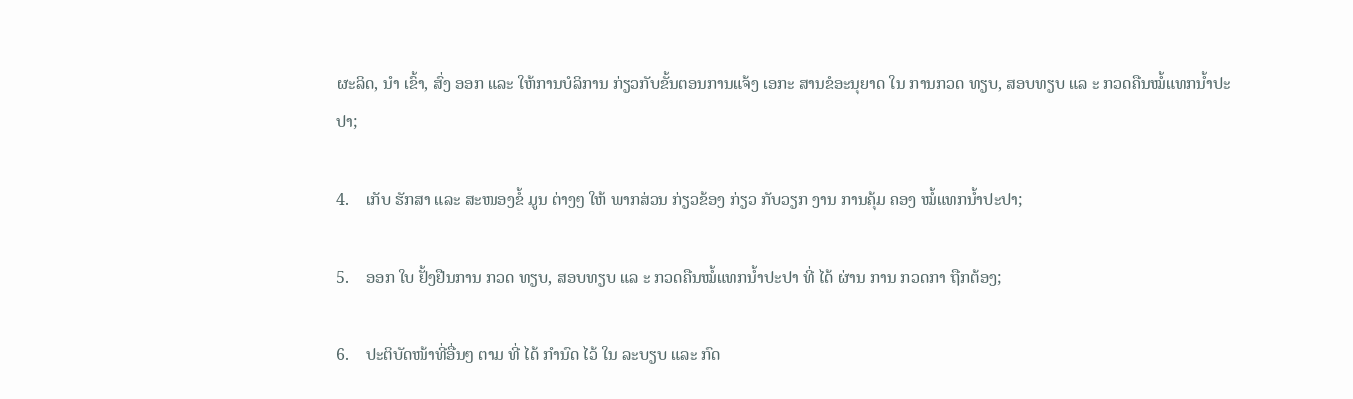ຜະລິດ, ນໍາ ເຂົ້າ, ສົ່ງ ອອກ ແລະ ໃຫ້ການບໍລິການ ກ່ຽວກັບຂັ້ນຕອນການແຈ້ງ ເອກະ ສານຂໍອະນຸຍາດ ໃນ ການກວດ ທຽບ, ສອບທຽບ ແລ ະ ກວດຄືນໝໍ້ແທກນໍ້າປະປາ;

4.    ເກັບ ຮັກສາ ແລະ ສະໜອງຂໍ້ ມູນ ຕ່າງໆ ໃຫ້ ພາກສ່ວນ ກ່ຽວຂ້ອງ ກ່ຽວ ກັບວຽກ ງານ ການຄຸ້ມ ຄອງ ໝໍ້ແທກນໍ້າປະປາ;

5.    ອອກ ໃບ ຢັ້ງຢືນການ ກວດ ທຽບ, ສອບທຽບ ແລ ະ ກວດຄືນໝໍ້ແທກນໍ້າປະປາ ທີ່ ໄດ້ ຜ່ານ ການ ກວດກາ ຖືກຕ້ອງ;

6.    ປະຕິບັດໜ້າທີ່ອື່ນໆ ຕາມ ທີ່ ໄດ້ ກໍານົດ ໄວ້ ໃນ ລະບຽບ ແລະ ກົດ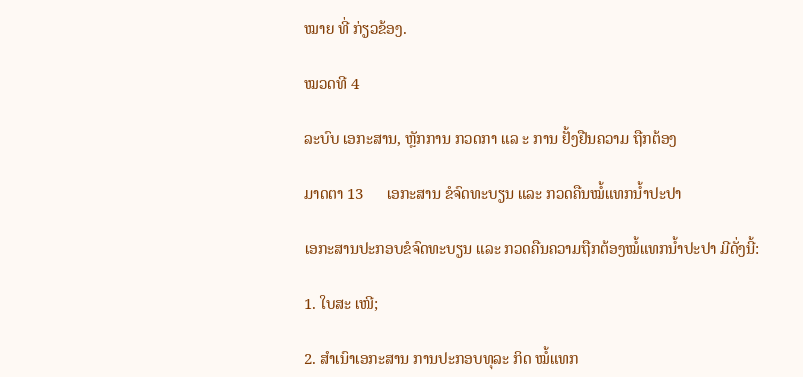ໝາຍ ທີ່ ກ່ຽວຂ້ອງ.

ໝວດທີ 4

ລະບົບ ເອກະສານ, ຫຼັກການ ກວດກາ ແລ ະ ການ ຢັ້ງຢືນຄວາມ ຖືກຕ້ອງ

ມາດຕາ 13      ເອກະສານ ຂໍຈົດທະບຽນ ແລະ ກວດຄືນໝໍ້ແທກນໍ້າປະປາ

ເອກະສານປະກອບຂໍຈົດທະບຽນ ແລະ ກວດຄືນຄວາມຖືກຕ້ອງໝໍ້ແທກນໍ້າປະປາ ມີດັ່ງນີ້:

1. ໃບສະ ເໜີ;

2. ສຳເນົາເອກະສານ ການປະກອບທຸລະ ກິດ ໝໍ້ແທກ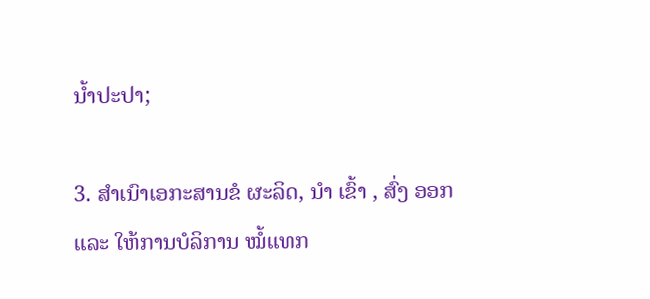ນໍ້າປະປາ;

3. ສຳເນົາເອກະສານຂໍ ຜະລິດ, ນໍາ ເຂົ້າ , ສົ່ງ ອອກ ແລະ ໃຫ້ການບໍລິການ ໝໍ້ແທກ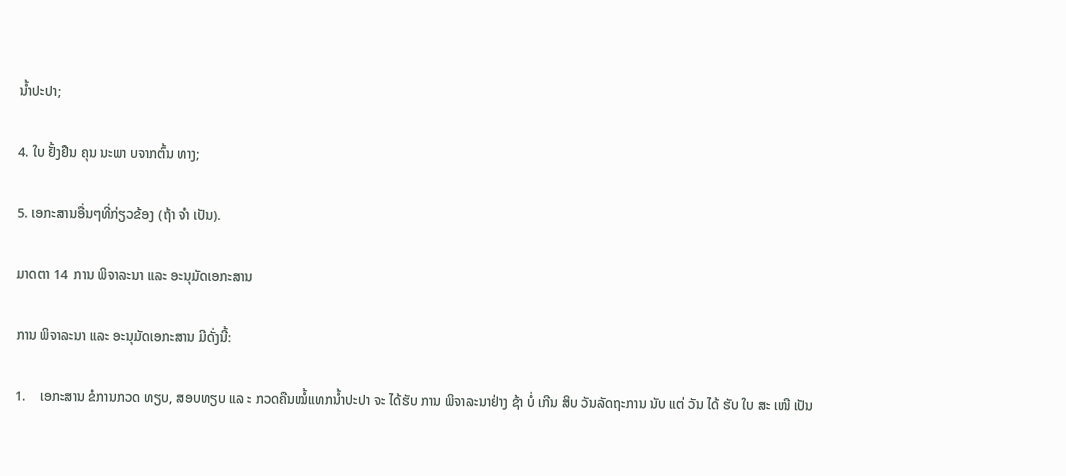ນໍ້າປະປາ;

4. ໃບ ຢັ້ງຢືນ ຄຸນ ນະພາ ບຈາກຕົ້ນ ທາງ;

5. ເອກະສານອື່ນໆທີ່ກ່ຽວຂ້ອງ (ຖ້າ ຈຳ ເປັນ).

ມາດຕາ 14  ການ ພິຈາລະນາ ແລະ ອະນຸມັດເອກະສານ

ການ ພິຈາລະນາ ແລະ ອະນຸມັດເອກະສານ ມີດັ່ງນີ້:

1.    ເອກະສານ ຂໍການກວດ ທຽບ, ສອບທຽບ ແລ ະ ກວດຄືນໝໍ້ແທກນໍ້າປະປາ ຈະ ໄດ້ຮັບ ການ ພິຈາລະນາຢ່າງ ຊ້າ ບໍ່ ເກີນ ສິບ ວັນລັດຖະການ ນັບ ແຕ່ ວັນ ໄດ້ ຮັບ ໃບ ສະ ເໜີ ເປັນ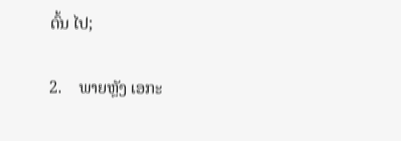ຕົ້ນ ໄປ;

2.    ພາຍຫຼັງ ເອກະ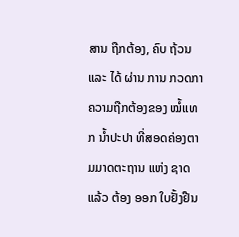ສານ ຖືກຕ້ອງ, ຄົບ ຖ້ວນ ແລະ ໄດ້ ຜ່ານ ການ ກວດກາຄວາມຖືກຕ້ອງຂອງ ໝໍ້ແທກ ນໍ້າປະປາ ທີ່ສອດຄ່ອງຕາມມາດຕະຖານ ແຫ່ງ ຊາດແລ້ວ ຕ້ອງ ອອກ ໃບຢັ້ງຢືນ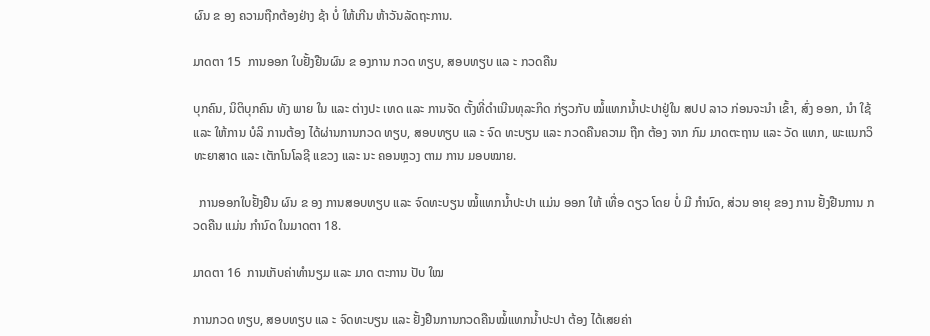ຜົນ ຂ ອງ ຄວາມຖືກຕ້ອງຢ່າງ ຊ້າ ບໍ່ ໃຫ້ເກີນ ຫ້າວັນລັດຖະການ.

ມາດຕາ 15  ການອອກ ໃບຢັ້ງຢືນຜົນ ຂ ອງການ ກວດ ທຽບ, ສອບທຽບ ແລ ະ ກວດຄືນ

ບຸກຄົນ, ນິຕິບຸກຄົນ ທັງ ພາຍ ໃນ ແລະ ຕ່າງປະ ເທດ ແລະ ການຈັດ ຕັ້ງທີ່ດໍາເນີນທຸລະກິດ ກ່ຽວກັບ ໝໍ້ແທກນໍ້າປະປາຢູ່ໃນ ສປປ ລາວ ກ່ອນຈະນຳ ເຂົ້າ, ສົ່ງ ອອກ, ນໍາ ໃຊ້ ແລະ ໃຫ້ການ ບໍລິ ການຕ້ອງ ໄດ້ຜ່ານການກວດ ທຽບ, ສອບທຽບ ແລ ະ ຈົດ ທະບຽນ ແລະ ກວດຄືນຄວາມ ຖືກ ຕ້ອງ ຈາກ ກົມ ມາດຕະຖານ ແລະ ວັດ ແທກ, ພະແນກວິທະຍາສາດ ແລະ ເຕັກໂນໂລຊີ ແຂວງ ແລະ ນະ ຄອນຫຼວງ ຕາມ ການ ມອບໝາຍ.

  ການອອກໃບຢັ້ງຢືນ ຜົນ ຂ ອງ ການສອບທຽບ ແລະ ຈົດທະບຽນ ໝໍ້ແທກນໍ້າປະປາ ແມ່ນ ອອກ ໃຫ້ ເທື່ອ ດຽວ ໂດຍ ບໍ່ ມີ ກໍານົດ, ສ່ວນ ອາຍຸ ຂອງ ການ ຢັ້ງຢືນການ ກວດຄືນ ແມ່ນ ກໍານົດ ໃນມາດຕາ 18.

ມາດຕາ 16  ການເກັບຄ່າທຳນຽມ ແລະ ມາດ ຕະການ ປັບ ໃໝ

ການກວດ ທຽບ, ສອບທຽບ ແລ ະ ຈົດທະບຽນ ແລະ ຢັ້ງຢືນການກວດຄືນໝໍ້ແທກນໍ້າປະປາ ຕ້ອງ ໄດ້ເສຍຄ່າ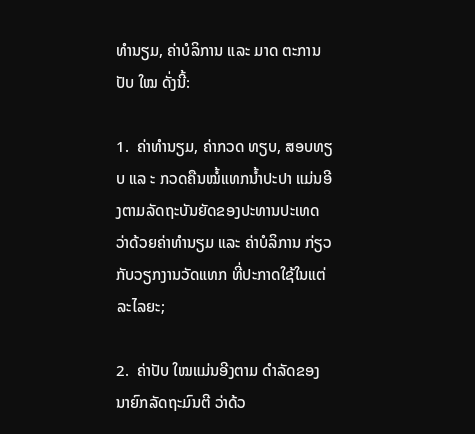ທຳນຽມ, ຄ່າບໍລິການ ແລະ ມາດ ຕະການ ປັບ ໃໝ ດັ່ງນີ້:

1.  ຄ່າທໍານຽມ, ຄ່າກວດ ທຽບ, ສອບທຽບ ແລ ະ ກວດຄືນໝໍ້ແທກນໍ້າປະປາ ແມ່ນອີງຕາມລັດຖະບັນຍັດຂອງປະທານປະເທດ ວ່າດ້ວຍຄ່າທໍານຽມ ແລະ ຄ່າບໍລິການ ກ່ຽວກັບວຽກງານວັດແທກ ທີ່ປະກາດໃຊ້ໃນແຕ່ລະໄລຍະ;

2.  ຄ່າປັບ ໃໝແມ່ນອີງຕາມ ດຳລັດຂອງ ນາຍົກລັດຖະມົນຕີ ວ່າດ້ວ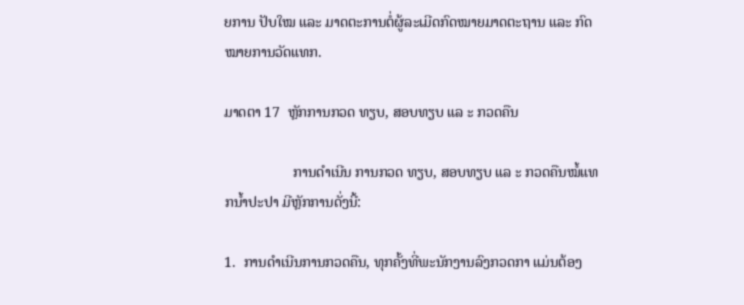ຍການ ປັບໃໝ ແລະ ມາດຕະການຕໍ່ຜູ້ລະເມີດກົດໝາຍມາດຕະຖານ ແລະ ກົດໝາຍການວັດແທກ.

ມາດຕາ 17  ຫຼັກການກວດ ທຽບ, ສອບທຽບ ແລ ະ ກວດຄືນ

                   ການດຳເນີນ ການກວດ ທຽບ, ສອບທຽບ ແລ ະ ກວດຄືນໝໍ້ແທກນໍ້າປະປາ ມີຫຼັກການດັ່ງນີ້:

1.  ການດໍາເນີນການກວດຄືນ, ທຸກຄັ້ງທີ່ພະນັກງານລົງກວດກາ ແມ່ນຕ້ອງ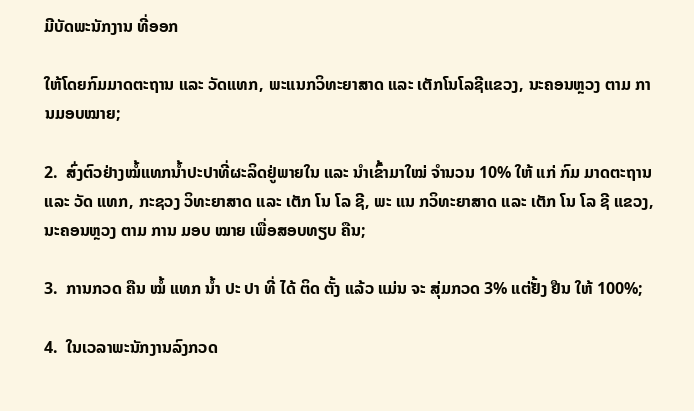ມີບັດພະນັກງານ ທີ່ອອກ

ໃຫ້ໂດຍກົມມາດຕະຖານ ແລະ ວັດແທກ, ພະແນກວິທະຍາສາດ ແລະ ເຕັກໂນໂລຊີແຂວງ, ນະຄອນຫຼວງ ຕາມ ການມອບໝາຍ;

2.  ສົ່ງຕົວຢ່າງໝໍ້ແທກນໍ້າປະປາທີ່ຜະລິດຢູ່ພາຍໃນ ແລະ ນໍາເຂົ້າມາໃໝ່ ຈໍານວນ 10% ໃຫ້ ແກ່ ກົມ ມາດຕະຖານ ແລະ ວັດ ແທກ, ກະຊວງ ວິທະຍາສາດ ແລະ ເຕັກ ໂນ ໂລ ຊີ, ພະ ແນ ກວິທະຍາສາດ ແລະ ເຕັກ ໂນ ໂລ ຊີ ແຂວງ, ນະຄອນຫຼວງ ຕາມ ການ ມອບ ໝາຍ ເພື່ອສອບທຽບ ຄືນ;

3.  ການກວດ ຄືນ ໝໍ້ ແທກ ນ້ຳ ປະ ປາ ທີ່ ໄດ້ ຕິດ ຕັ້ງ ແລ້ວ ແມ່ນ ຈະ ສຸ່ມກວດ 3% ແຕ່ຢັ້ງ ຢືນ ໃຫ້ 100%;

4.  ໃນເວລາພະນັກງານລົງກວດ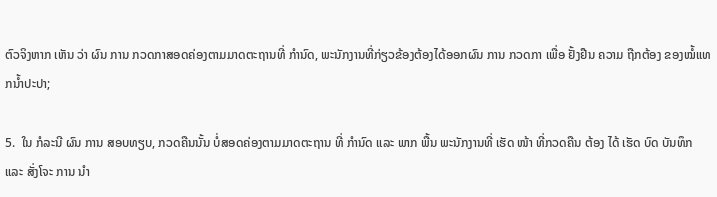ຕົວຈິງຫາກ ເຫັນ ວ່າ ຜົນ ການ ກວດກາສອດຄ່ອງຕາມມາດຕະຖານທີ່ ກໍານົດ, ພະນັກງານທີ່ກ່ຽວຂ້ອງຕ້ອງໄດ້ອອກຜົນ ການ ກວດກາ ເພື່ອ ຢັ້ງຢືນ ຄວາມ ຖືກຕ້ອງ ຂອງໝໍ້ແທກນໍ້າປະປາ;

5.  ໃນ ກໍລະນີ ຜົນ ການ ສອບທຽບ, ກວດຄືນນັ້ນ ບໍ່ສອດຄ່ອງຕາມມາດຕະຖານ ທີ່ ກໍານົດ ແລະ ພາກ ພື້ນ ພະນັກງານທີ່ ເຮັດ ໜ້າ ທີ່ກວດຄືນ ຕ້ອງ ໄດ້ ເຮັດ ບົດ ບັນທຶກ ແລະ ສັ່ງໂຈະ ການ ນໍາ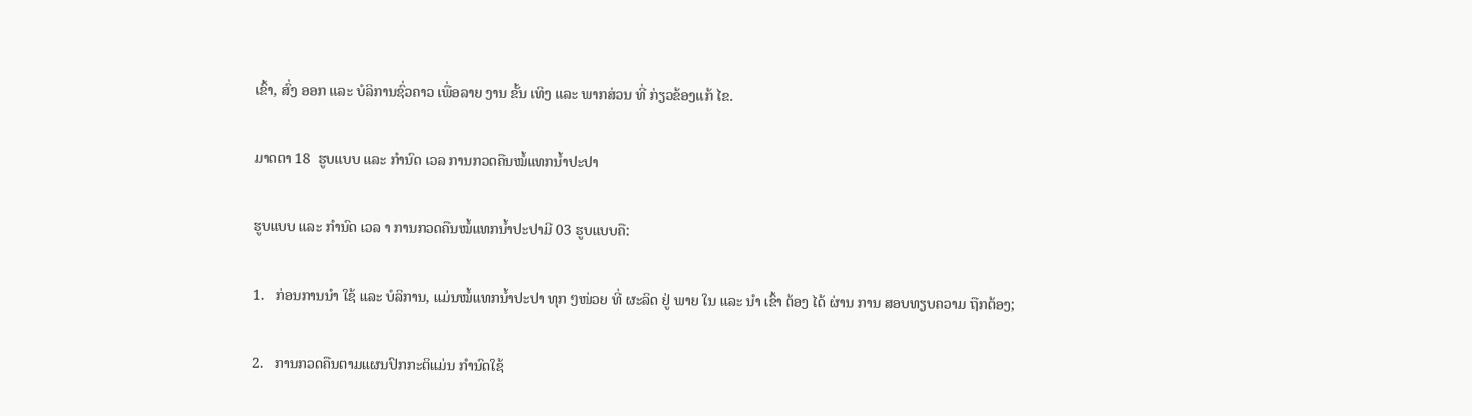ເຂົ້າ, ສົ່ງ ອອກ ແລະ ບໍລິການຊົ່ວຄາວ ເພື່ອລາຍ ງານ ຂັ້ນ ເທິງ ແລະ ພາກສ່ວນ ທີ່ ກ່ຽວຂ້ອງແກ້ ໄຂ.

ມາດຕາ 18  ຮູບແບບ ແລະ ກໍານົດ ເວລ ການກວດຄືນໝໍ້ແທກນໍ້າປະປາ

ຮູບແບບ ແລະ ກໍານົດ ເວລ າ ການກວດຄືນໝໍ້ແທກນໍ້າປະປາມີ 03 ຮູບແບບຄື:

1.   ກ່ອນການນໍາ ໃຊ້ ແລະ ບໍລິການ, ແມ່ນໝໍ້ແທກນໍ້າປະປາ ທຸກ ໆໜ່ວຍ ທີ່ ຜະລິດ ຢູ່ ພາຍ ໃນ ແລະ ນໍາ ເຂົ້າ ຕ້ອງ ໄດ້ ຜ່ານ ການ ສອບທຽບຄວາມ ຖືກຕ້ອງ;

2.   ການກວດຄືນຕາມແຜນປົກກະຕິແມ່ນ ກຳນົດໃຊ້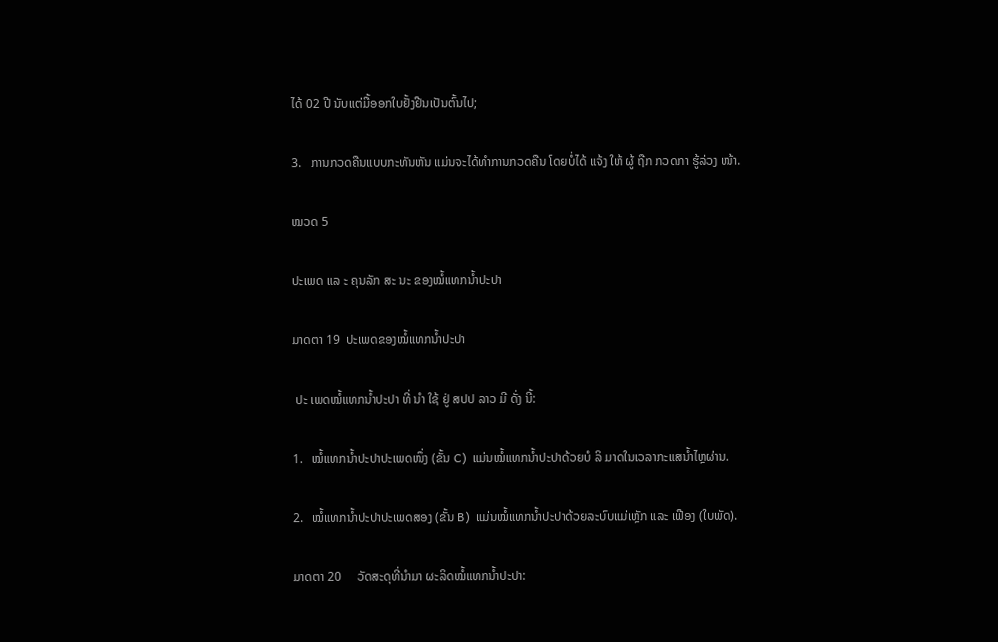ໄດ້ 02 ປີ ນັບແຕ່ມື້ອອກໃບຢັ້ງຢືນເປັນຕົ້ນໄປ;

3.   ການກວດຄືນແບບກະທັນຫັນ ແມ່ນຈະໄດ້ທຳການກວດຄືນ ໂດຍບໍ່ໄດ້ ແຈ້ງ ໃຫ້ ຜູ້ ຖືກ ກວດກາ ຮູ້ລ່ວງ ໜ້າ.

ໝວດ 5

ປະເພດ ແລ ະ ຄຸນລັກ ສະ ນະ ຂອງໝໍ້ແທກນໍ້າປະປາ

ມາດຕາ 19  ປະເພດຂອງໝໍ້ແທກນໍ້າປະປາ

 ປະ ເພດໝໍ້ແທກນໍ້າປະປາ ທີ່ ນໍາ ໃຊ້ ຢູ່ ສປປ ລາວ ມີ ດັ່ງ ນີ້:

1.   ໝໍ້ແທກນ້ຳປະປາປະເພດໜຶ່ງ (ຂັ້ນ C)  ແມ່ນໝໍ້ແທກນ້ຳປະປາດ້ວຍບໍ ລິ ມາດໃນເວລາກະແສນ້ຳໄຫຼຜ່ານ.

2.   ໝໍ້ແທກນ້ຳປະປາປະເພດສອງ (ຂັ້ນ B)  ແມ່ນໝໍ້ແທກນ້ຳປະປາດ້ວຍລະບົບແມ່ເຫຼັກ ແລະ ເຟືອງ (ໃບພັດ).

ມາດຕາ 20     ວັດສະດຸທີ່ນຳມາ ຜະລິດໝໍ້ແທກນ້ຳປະປາ: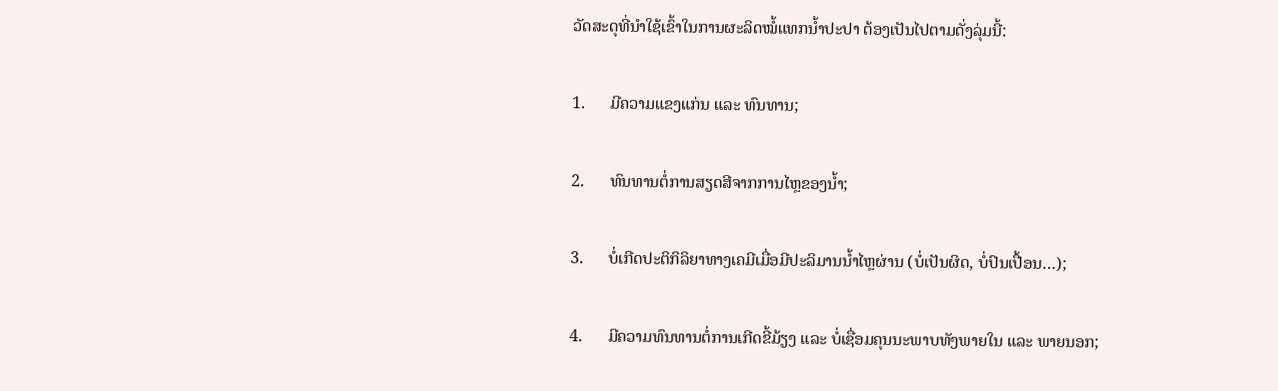ວັດສະດຸທີ່ນຳໃຊ້ເຂົ້າໃນການຜະລິດໝໍ້ແທກນ້ຳປະປາ ຕ້ອງເປັນໄປຕາມດັ່ງລຸ່ມນີ້:

1.      ມີຄວາມແຂງແກ່ນ ແລະ ທົນທານ;

2.      ທົນທານຕໍ່ການສຽດສີຈາກການໄຫຼຂອງນ້ຳ;

3.      ບໍ່ເກີດປະຕິກິລິຍາທາງເຄມີເມື່ອມີປະລິມານນ້ຳໄຫຼຜ່ານ (ບໍ່ເປັນຜິດ, ບໍ່ປົນເປື້ອນ…);

4.      ມີຄວາມທົນທານຕໍ່ການເກີດຂີ້ມ້ຽງ ແລະ ບໍ່ເຊື່ອມຄຸນນະພາບທັງພາຍໃນ ແລະ ພາຍນອກ;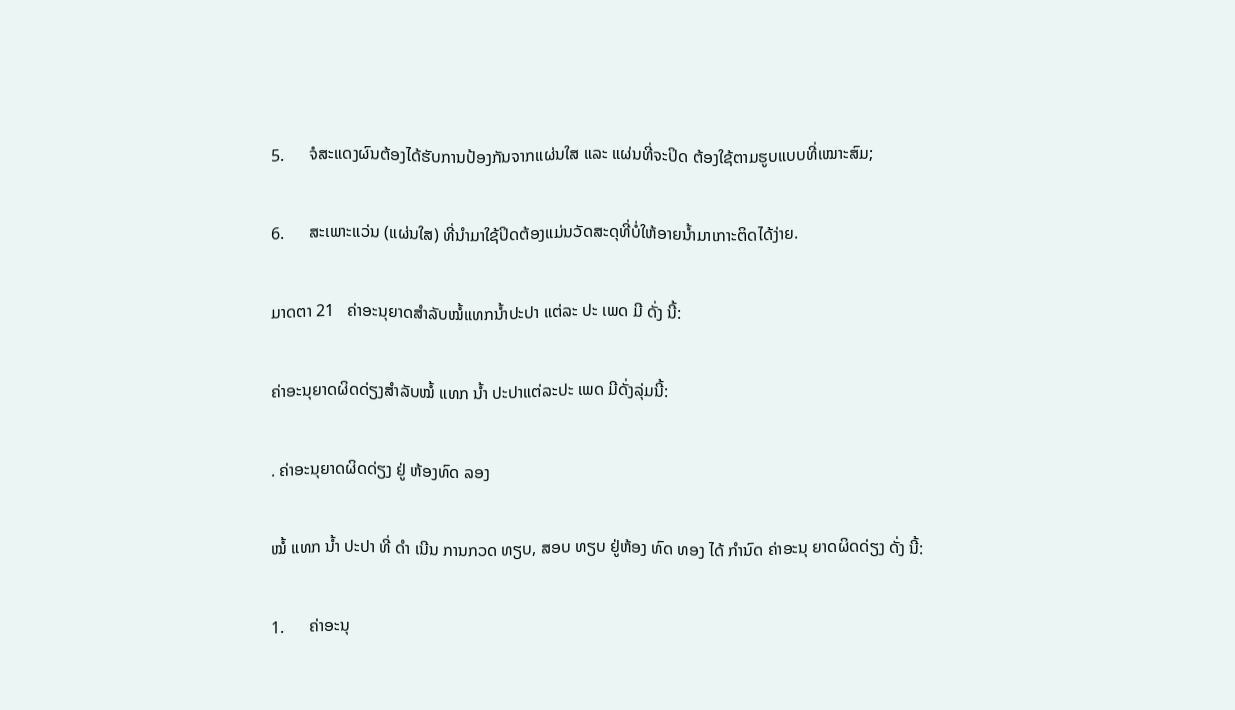5.      ຈໍສະແດງຜົນຕ້ອງໄດ້ຮັບການປ້ອງກັນຈາກແຜ່ນໃສ ແລະ ແຜ່ນທີ່ຈະປິດ ຕ້ອງໃຊ້ຕາມຮູບແບບທີ່ເໝາະສົມ;

6.      ສະເພາະແວ່ນ (ແຜ່ນໃສ) ທີ່ນຳມາໃຊ້ປິດຕ້ອງແມ່ນວັດສະດຸທີ່ບໍ່ໃຫ້ອາຍນ້ຳມາເກາະຕິດໄດ້ງ່າຍ.

ມາດຕາ 21   ຄ່າອະນຸຍາດສຳລັບໝໍ້ແທກນ້ຳປະປາ ແຕ່ລະ ປະ ເພດ ມີ ດັ່ງ ນີ້:

ຄ່າອະນຸຍາດຜິດດ່ຽງສໍາລັບໝໍ້ ແທກ ນໍ້າ ປະປາແຕ່ລະປະ ເພດ ມີດັ່ງລຸ່ມນີ້:

. ຄ່າອະນຸຍາດຜິດດ່ຽງ ຢູ່ ຫ້ອງທົດ ລອງ

ໝໍ້ ແທກ ນໍ້າ ປະປາ ທີ່ ດໍາ ເນີນ ການກວດ ທຽບ, ສອບ ທຽບ ຢູ່ຫ້ອງ ທົດ ທອງ ໄດ້ ກໍານົດ ຄ່າອະນຸ ຍາດຜິດດ່ຽງ ດັ່ງ ນີ້:

1.      ຄ່າອະນຸ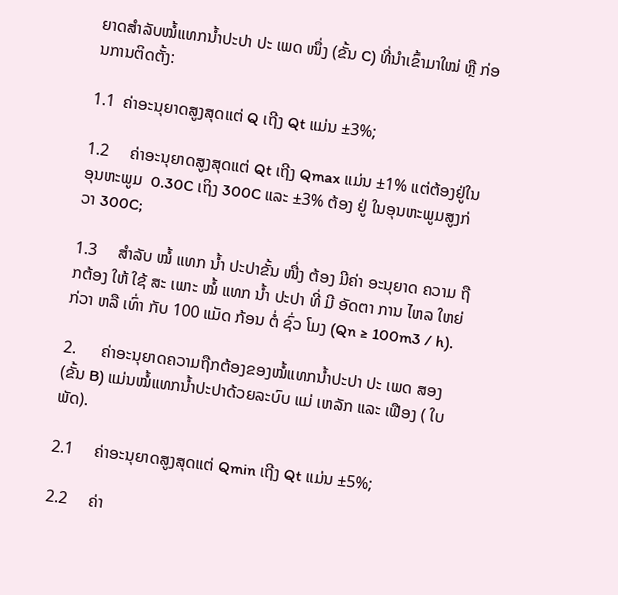ຍາດສຳລັບໝໍ້ແທກນ້ຳປະປາ ປະ ເພດ ໜຶ່ງ (ຂັ້ນ C) ທີ່ນໍາເຂົ້າມາໃໝ່ ຫຼື ກ່ອນການຕິດຕັ້ງ:

1.1  ຄ່າອະນຸຍາດສູງສຸດແຕ່ Q ເຖີງ Qt ແມ່ນ ±3%;

1.2     ຄ່າອະນຸຍາດສູງສຸດແຕ່ Qt ເຖີງ Qmax ແມ່ນ ±1% ແຕ່ຕ້ອງຢູ່ໃນອຸນຫະພູມ  0.30C ເຖິງ 300C ແລະ ±3% ຕ້ອງ ຢູ່ ໃນອຸນຫະພູມສູງກ່ວາ 300C;

1.3     ສຳລັບ ໝໍ້ ແທກ ນ້ຳ ປະປາຂັ້ນ ໜື່ງ ຕ້ອງ ມີຄ່າ ອະນຸຍາດ ຄວາມ ຖືກຕ້ອງ ໃຫ້ ໃຊ້ ສະ ເພາະ ໝໍ້ ແທກ ນ້ຳ ປະປາ ທີ່ ມີ ອັດຕາ ການ ໄຫລ ໃຫຍ່ ກ່ວາ ຫລື ເທົ່າ ກັບ 100 ແມັດ ກ້ອນ ຕໍ່ ຊົ່ວ ໂມງ (Qn ≥ 100m3 / h).

2.      ຄ່າອະນຸຍາດຄວາມຖືກຕ້ອງຂອງໝໍ້ແທກນ້ຳປະປາ ປະ ເພດ ສອງ (ຂັ້ນ B) ແມ່ນໝໍ້ແທກນ້ຳປະປາດ້ວຍລະບົບ ແມ່ ເຫລັກ ແລະ ເຟືອງ ( ໃບ ພັດ).

2.1     ຄ່າອະນຸຍາດສູງສຸດແຕ່ Qmin ເຖີງ Qt ແມ່ນ ±5%;

2.2     ຄ່າ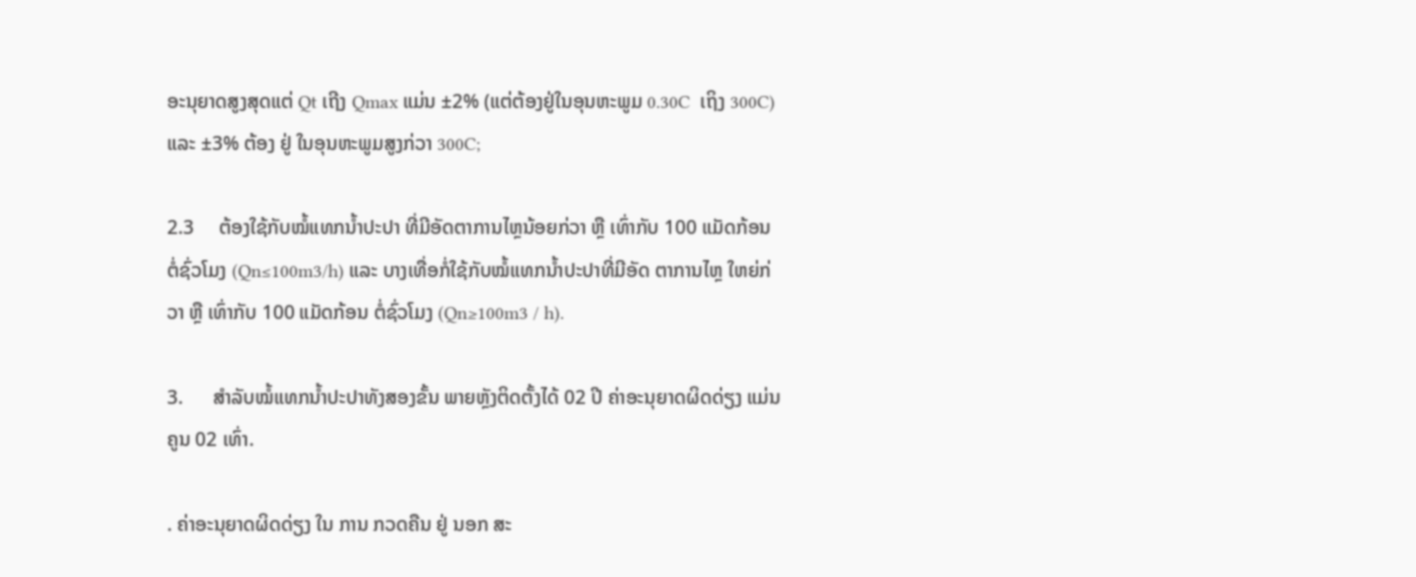ອະນຸຍາດສູງສຸດແຕ່ Qt ເຖີງ Qmax ແມ່ນ ±2% (ແຕ່ຕ້ອງຢູ່ໃນອຸນຫະພູມ 0.30C  ເຖິງ 300C) ແລະ ±3% ຕ້ອງ ຢູ່ ໃນອຸນຫະພູມສູງກ່ວາ 300C;

2.3     ຕ້ອງໃຊ້ກັບໝໍ້ແທກນ້ຳປະປາ ທີ່ມີອັດຕາການໄຫຼນ້ອຍກ່ວາ ຫຼື ເທົ່າກັບ 100 ແມັດກ້ອນ ຕໍ່ຊົ່ວໂມງ (Qn≤100m3/h) ແລະ ບາງເທື່ອກໍ່ໃຊ້ກັບໝໍ້ແທກນ້ຳປະປາທີ່ມີອັດ ຕາການໄຫຼ ໃຫຍ່ກ່ວາ ຫຼື ເທົ່າກັບ 100 ແມັດກ້ອນ ຕໍ່ຊົ່ວໂມງ (Qn≥100m3 / h).

3.      ສຳລັບໝໍ້ແທກນ້ຳປະປາທັງສອງຂັ້ນ ພາຍຫຼັງຕິດຕັ້ງໄດ້ 02 ປີ ຄ່າອະນຸຍາດຜິດດ່ຽງ ແມ່ນຄູນ 02 ເທົ່າ.

. ຄ່າອະນຸຍາດຜິດດ່ຽງ ໃນ ການ ກວດຄືນ ຢູ່ ນອກ ສະ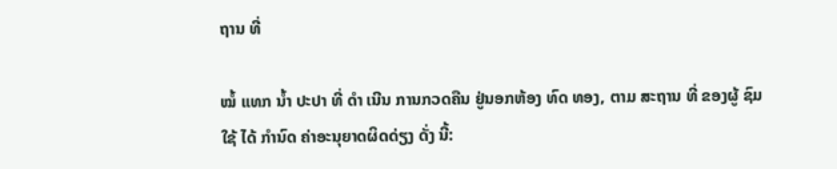ຖານ ທີ່

ໝໍ້ ແທກ ນໍ້າ ປະປາ ທີ່ ດໍາ ເນີນ ການກວດຄືນ ຢູ່ນອກຫ້ອງ ທົດ ທອງ, ຕາມ ສະຖານ ທີ່ ຂອງຜູ້ ຊົມ ໃຊ້ ໄດ້ ກໍານົດ ຄ່າອະນຸຍາດຜິດດ່ຽງ ດັ່ງ ນີ້: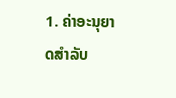1. ຄ່າອະນຸຍາດສຳລັບ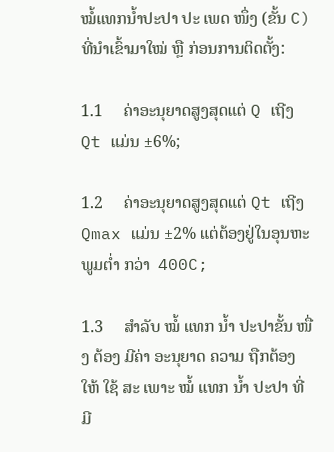ໝໍ້ແທກນ້ຳປະປາ ປະ ເພດ ໜຶ່ງ (ຂັ້ນ C) ທີ່ນໍາເຂົ້າມາໃໝ່ ຫຼື ກ່ອນການຕິດຕັ້ງ:

1.1     ຄ່າອະນຸຍາດສູງສຸດແຕ່ Q ເຖີງ Qt ແມ່ນ ±6%;

1.2     ຄ່າອະນຸຍາດສູງສຸດແຕ່ Qt ເຖີງ Qmax ແມ່ນ ±2% ແຕ່ຕ້ອງຢູ່ໃນອຸນຫະພູມຕໍ່າ ກວ່າ  400C;

1.3     ສຳລັບ ໝໍ້ ແທກ ນ້ຳ ປະປາຂັ້ນ ໜື່ງ ຕ້ອງ ມີຄ່າ ອະນຸຍາດ ຄວາມ ຖືກຕ້ອງ ໃຫ້ ໃຊ້ ສະ ເພາະ ໝໍ້ ແທກ ນ້ຳ ປະປາ ທີ່ ມີ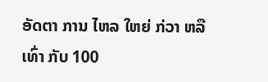ອັດຕາ ການ ໄຫລ ໃຫຍ່ ກ່ວາ ຫລື ເທົ່າ ກັບ 100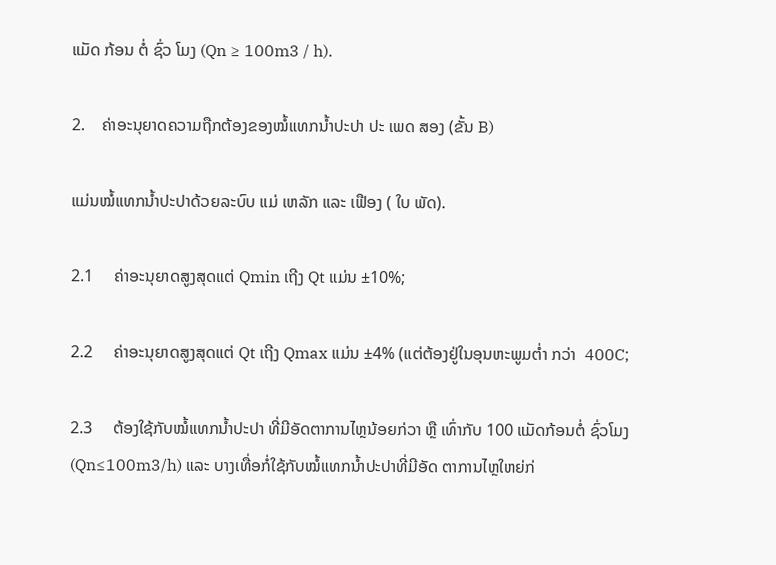ແມັດ ກ້ອນ ຕໍ່ ຊົ່ວ ໂມງ (Qn ≥ 100m3 / h).

2.    ຄ່າອະນຸຍາດຄວາມຖືກຕ້ອງຂອງໝໍ້ແທກນ້ຳປະປາ ປະ ເພດ ສອງ (ຂັ້ນ B)

ແມ່ນໝໍ້ແທກນ້ຳປະປາດ້ວຍລະບົບ ແມ່ ເຫລັກ ແລະ ເຟືອງ ( ໃບ ພັດ).

2.1     ຄ່າອະນຸຍາດສູງສຸດແຕ່ Qmin ເຖີງ Qt ແມ່ນ ±10%;

2.2     ຄ່າອະນຸຍາດສູງສຸດແຕ່ Qt ເຖີງ Qmax ແມ່ນ ±4% (ແຕ່ຕ້ອງຢູ່ໃນອຸນຫະພູມຕໍ່າ ກວ່າ  400C;

2.3     ຕ້ອງໃຊ້ກັບໝໍ້ແທກນ້ຳປະປາ ທີ່ມີອັດຕາການໄຫຼນ້ອຍກ່ວາ ຫຼື ເທົ່າກັບ 100 ແມັດກ້ອນຕໍ່ ຊົ່ວໂມງ (Qn≤100m3/h) ແລະ ບາງເທື່ອກໍ່ໃຊ້ກັບໝໍ້ແທກນ້ຳປະປາທີ່ມີອັດ ຕາການໄຫຼໃຫຍ່ກ່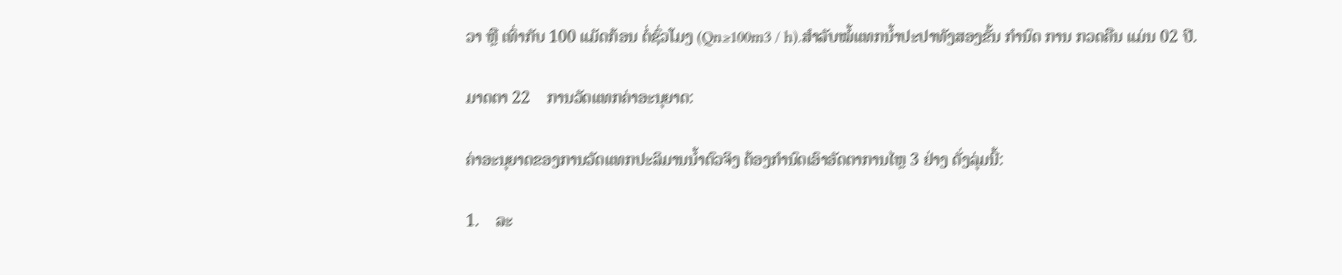ວາ ຫຼື ເທົ່າກັບ 100 ແມັດກ້ອນ ຕໍ່ຊົ່ວໂມງ (Qn≥100m3 / h).ສຳລັບໝໍ້ແທກນ້ຳປະປາທັງສອງຂັ້ນ ກໍານົດ ການ ກວດຄືນ ແມ່ນ 02 ປີ.

ມາດຕາ 22    ການວັດແທກຄ່າອະນຸຍາດ:

ຄ່າອະນຸຍາດຂອງການວັດແທກປະລິມານນ້ຳຕົວຈິງ ຕ້ອງກຳນົດເອົາອັດຕາການໄຫຼ 3 ຢ່າງ ດັ່ງລຸ່ມນີ້:

1.    ລະ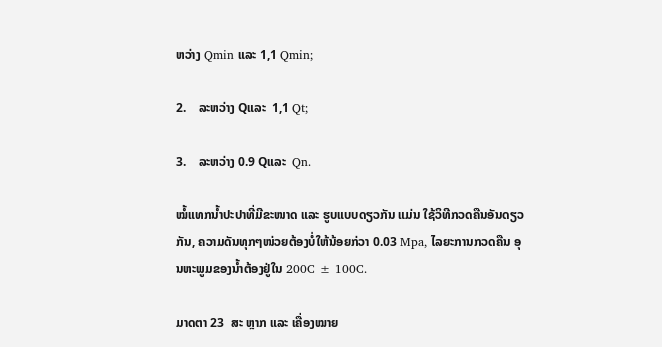ຫວ່າງ Qmin ແລະ 1,1 Qmin;

2.    ລະຫວ່າງ Qແລະ  1,1 Qt;

3.    ລະຫວ່າງ 0.9 Qແລະ  Qn.

ໝໍ້ແທກນ້ຳປະປາທີ່ມີຂະໜາດ ແລະ ຮູບແບບດຽວກັນ ແມ່ນ ໃຊ້ວິທີກວດຄືນອັນດຽວກັນ, ຄວາມດັນທຸກໆໜ່ວຍຕ້ອງບໍ່ໃຫ້ນ້ອຍກ່ວາ 0.03 Mpa, ໄລຍະການກວດຄືນ ອຸນຫະພູມຂອງນ້ຳຕ້ອງຢູ່ໃນ 200C ± 100C.

ມາດຕາ 23  ສະ ຫຼາກ ແລະ ເຄື່ອງໝາຍ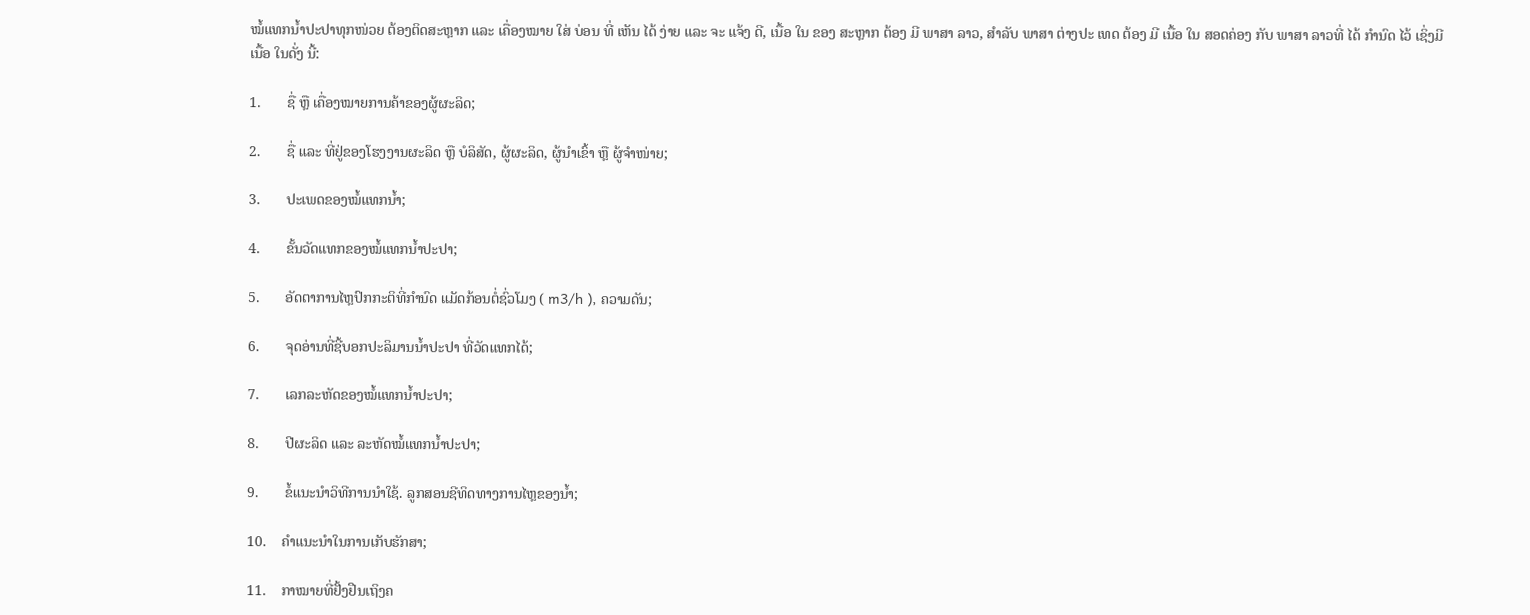ໝໍ້ແທກນ້ຳປະປາທຸກໜ່ວຍ ຕ້ອງຕິດສະຫຼາກ ແລະ ເຄື່ອງໝາຍ ໃສ່ ບ່ອນ ທີ່ ເຫັນ ໄດ້ ງ່າຍ ແລະ ຈະ ແຈ້ງ ດີ, ເນື້ອ ໃນ ຂອງ ສະຫຼາກ ຕ້ອງ ມີ ພາສາ ລາວ, ສໍາລັບ ພາສາ ຕ່າງປະ ເທດ ຕ້ອງ ມີ ເນື້ອ ໃນ ສອດຄ່ອງ ກັບ ພາສາ ລາວທີ່ ໄດ້ ກໍານົດ ໄວ້ ເຊິ່ງມີເນື້ອ ໃນດັ່ງ ນີ້:

1.       ຊື່ ຫຼື ເຄື່ອງໝາຍການຄ້າຂອງຜູ້ຜະລິດ;

2.       ຊື່ ແລະ ທີ່ຢູ່ຂອງໂຮງງານຜະລິດ ຫຼື ບໍລິສັດ, ຜູ້ຜະລິດ, ຜູ້ນຳເຂົ້າ ຫຼື ຜູ້ຈຳໜ່າຍ;

3.       ປະເພດຂອງໝໍ້ແທກນ້ຳ;

4.       ຂັ້ນວັດແທກຂອງໝໍ້ແທກນ້ຳປະປາ;

5.       ອັດຕາການໄຫຼປົກກະຕິທີ່ກຳນົດ ແມັດກ້ອນຕໍ່ຊົ່ວໂມງ ( m3/h ), ຄວາມດັນ;

6.       ຈຸດອ່ານທີ່ຊີ້ບອກປະລິມານນ້ຳປະປາ ທີ່ວັດແທກໄດ້;

7.       ເລກລະຫັດຂອງໝໍ້ແທກນ້ຳປະປາ;

8.       ປີຜະລິດ ແລະ ລະຫັດໝໍ້ແທກນ້ຳປະປາ;

9.       ຂໍ້ແນະນຳວິທີການນຳໃຊ້. ລູກສອນຊີທິດທາງການໄຫຼຂອງນ້ຳ;

10.    ຄຳແນະນຳໃນການເກັບຮັກສາ;

11.    ກາໝາຍທີ່ຢັ້ງຢືນເຖິງຄ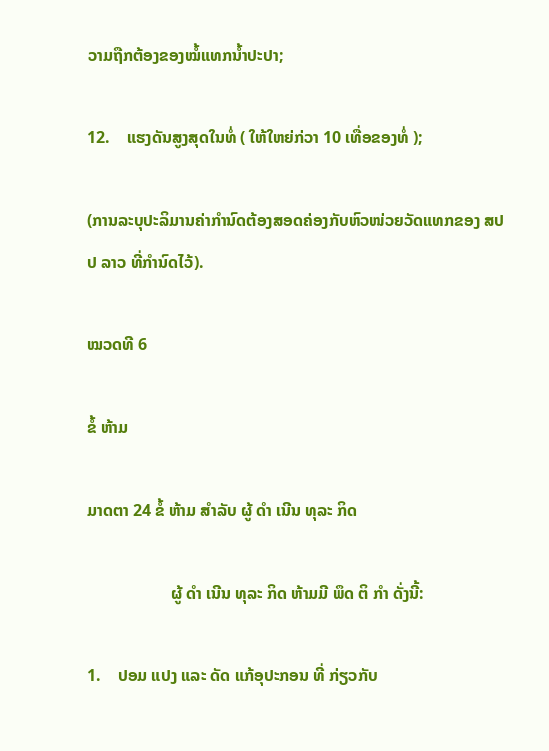ວາມຖືກຕ້ອງຂອງໝໍ້ແທກນ້ຳປະປາ;

12.    ແຮງດັນສູງສຸດໃນທໍ່ ( ໃຫ້ໃຫຍ່ກ່ວາ 10 ເທື່ອຂອງທໍ່ );

(ການລະບຸປະລິມານຄ່າກຳນົດຕ້ອງສອດຄ່ອງກັບຫົວໜ່ວຍວັດແທກຂອງ ສປປ ລາວ ທີ່ກຳນົດໄວ້).

ໝວດທີ 6

ຂໍ້ ຫ້າມ

ມາດຕາ 24 ຂໍ້ ຫ້າມ ສຳລັບ ຜູ້ ດຳ ເນີນ ທຸລະ ກິດ

                    ຜູ້ ດຳ ເນີນ ທຸລະ ກິດ ຫ້າມມີ ພຶດ ຕິ ກຳ ດັ່ງນີ້:

1.    ປອມ ແປງ ແລະ ດັດ ແກ້ອຸປະກອນ ທີ່ ກ່ຽວກັບ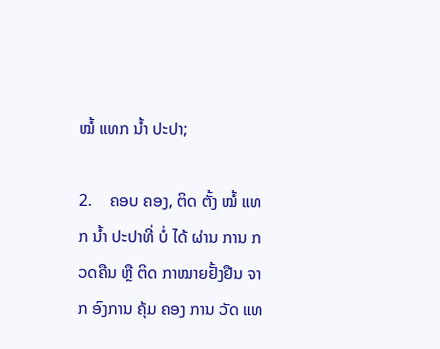ໝໍ້ ແທກ ນ້ຳ ປະປາ;

2.    ຄອບ ຄອງ, ຕິດ ຕັ້ງ ໝໍ້ ແທກ ນ້ຳ ປະປາທີ່ ບໍ່ ໄດ້ ຜ່ານ ການ ກວດຄືນ ຫຼື ຕິດ ກາໝາຍຢັ້ງຢືນ ຈາກ ອົງການ ຄຸ້ມ ຄອງ ການ ວັດ ແທ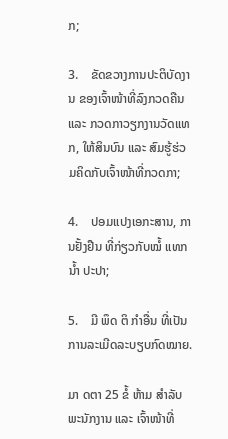ກ;

3.    ຂັດຂວາງການປະຕິບັດງານ ຂອງເຈົ້າໜ້າທີ່ລົງກວດຄືນ ແລະ ກວດກາວຽກງານວັດແທກ, ໃຫ້ສິນບົນ ແລະ ສົມຮູ້ຮ່ວມຄິດກັບເຈົ້າໜ້າທີ່ກວດກາ;

4.    ປອມແປງເອກະສານ, ການຢັ້ງຢືນ ທີ່ກ່ຽວກັບໝໍ້ ແທກ ນ້ຳ ປະປາ;

5.    ມີ ພຶດ ຕິ ກຳອື່ນ ທີ່ເປັນການລະເມີດລະບຽບກົດໝາຍ.

ມາ ດຕາ 25 ຂໍ້ ຫ້າມ ສຳລັບ ພະນັກງານ ແລະ ເຈົ້າໜ້າທີ່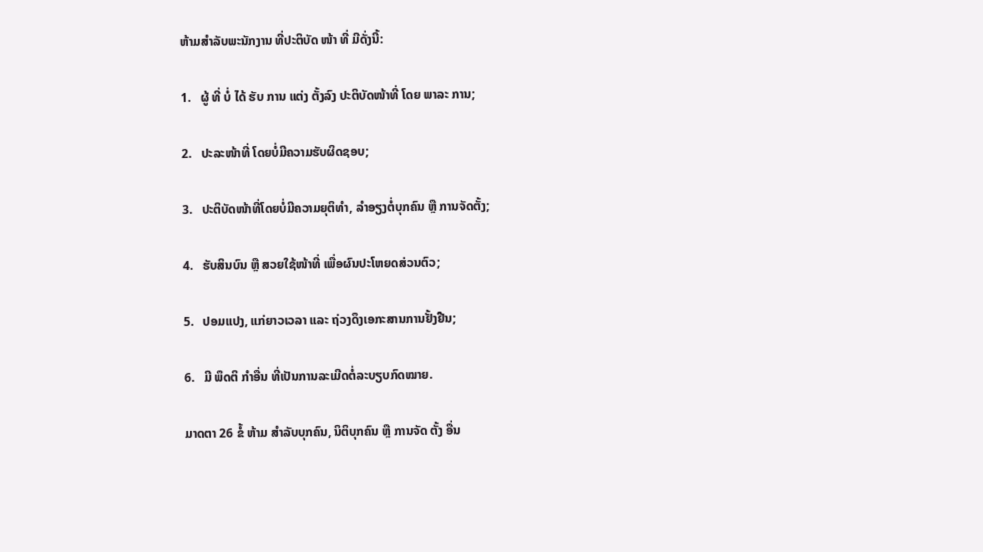ຫ້າມສຳລັບພະນັກງານ ທີ່ປະຕິບັດ ໜ້າ ທີ່ ມີດັ່ງນີ້:

1.   ຜູ້ ທີ່ ບໍ່ ໄດ້ ຮັບ ການ ແຕ່ງ ຕັ້ງລົງ ປະຕິບັດໜ້າທີ່ ໂດຍ ພາລະ ການ;

2.   ປະລະໜ້າທີ່ ໂດຍບໍ່ມີຄວາມຮັບຜິດຊອບ;

3.   ປະຕິບັດໜ້າທີ່ໂດຍບໍ່ມີຄວາມຍຸຕິທໍາ, ລໍາອຽງຕໍ່ບຸກຄົນ ຫຼື ການຈັດຕັ້ງ;

4.   ຮັບສິນບົນ ຫຼື ສວຍໃຊ້ໜ້າທີ່ ເພື່ອຜົນປະໂຫຍດສ່ວນຕົວ;

5.   ປອມແປງ, ແກ່ຍາວເວລາ ແລະ ຖ່ວງດຶງເອກະສານການຢັ້ງຢືນ;

6.   ມີ ພຶດຕິ ກໍາອື່ນ ທີ່ເປັນການລະເມີດຕໍ່ລະບຽບກົດໝາຍ.

ມາດຕາ 26 ຂໍ້ ຫ້າມ ສໍາລັບບຸກຄົນ, ນິຕິບຸກຄົນ ຫຼື ການຈັດ ຕັ້ງ ອື່ນ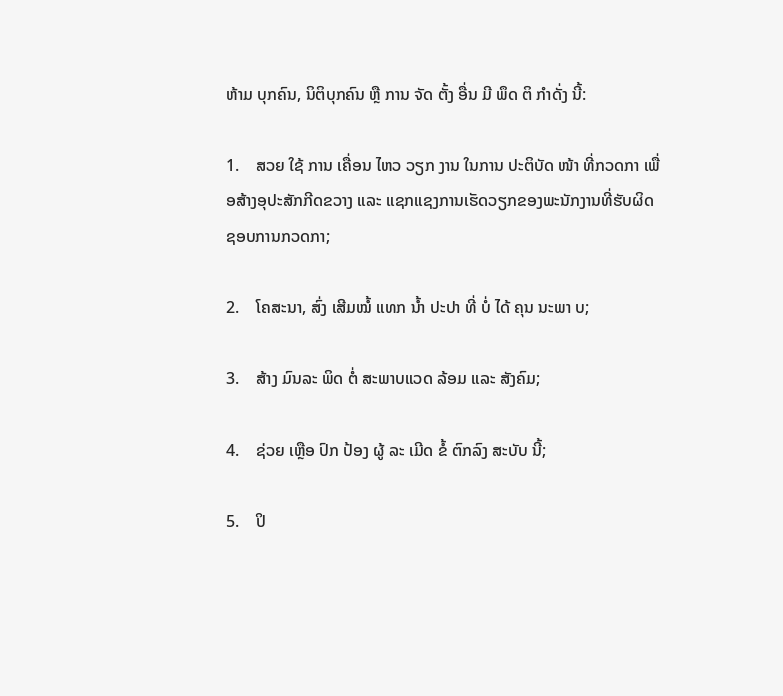ຫ້າມ ບຸກຄົນ, ນິຕິບຸກຄົນ ຫຼື ການ ຈັດ ຕັ້ງ ອື່ນ ມີ ພຶດ ຕິ ກຳດັ່ງ ນີ້:

1.    ສວຍ ໃຊ້ ການ ເຄື່ອນ ໄຫວ ວຽກ ງານ ໃນການ ປະຕິບັດ ໜ້າ ທີ່ກວດກາ ເພື່ອສ້າງອຸປະສັກກີດຂວາງ ແລະ ແຊກແຊງການເຮັດວຽກຂອງພະນັກງານທີ່ຮັບຜິດຊອບການກວດກາ;

2.    ໂຄສະນາ, ສົ່ງ ເສີມໝໍ້ ແທກ ນ້ຳ ປະປາ ທີ່ ບໍ່ ໄດ້ ຄຸນ ນະພາ ບ;

3.    ສ້າງ ມົນລະ ພິດ ຕໍ່ ສະພາບແວດ ລ້ອມ ແລະ ສັງຄົມ;

4.    ຊ່ວຍ ເຫຼືອ ປົກ ປ້ອງ ຜູ້ ລະ ເມີດ ຂໍ້ ຕົກລົງ ສະບັບ ນີ້;

5.    ປິ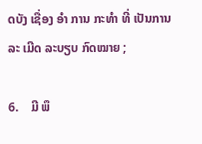ດບັງ ເຊື່ອງ ອໍາ ການ ກະທໍາ ທີ່ ເປັນການລະ ເມີດ ລະບຽບ ກົດໝາຍ ;

6.    ມີ ພຶ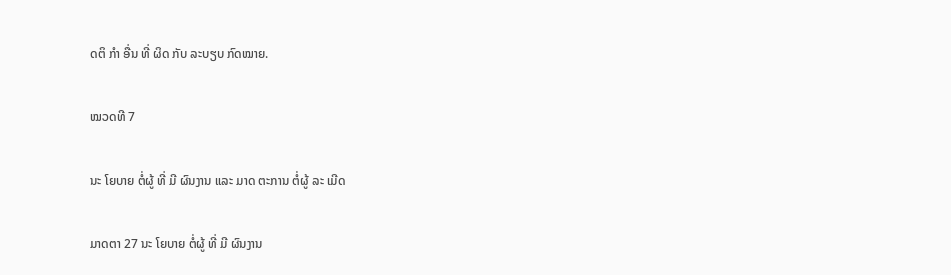ດຕິ ກໍາ ອື່ນ ທີ່ ຜິດ ກັບ ລະບຽບ ກົດໝາຍ.

ໝວດທີ 7

ນະ ໂຍບາຍ ຕໍ່ຜູ້ ທີ່ ມີ ຜົນງານ ແລະ ມາດ ຕະການ ຕໍ່ຜູ້ ລະ ເມີດ

ມາດຕາ 27 ນະ ໂຍບາຍ ຕໍ່ຜູ້ ທີ່ ມີ ຜົນງານ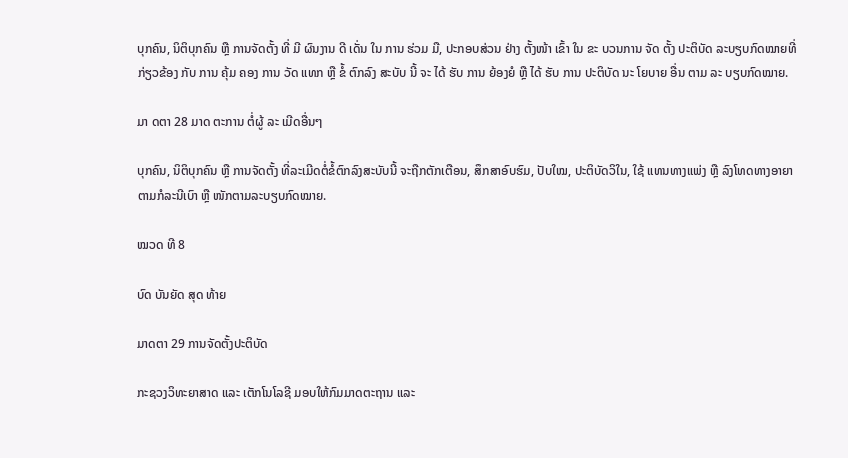ບຸກຄົນ, ນິຕິບຸກຄົນ ຫຼື ການຈັດຕັ້ງ ທີ່ ມີ ຜົນງານ ດີ ເດັ່ນ ໃນ ການ ຮ່ວມ ມື, ປະກອບສ່ວນ ຢ່າງ ຕັ້ງໜ້າ ເຂົ້າ ໃນ ຂະ ບວນການ ຈັດ ຕັ້ງ ປະຕິບັດ ລະບຽບກົດໝາຍທີ່ ກ່ຽວຂ້ອງ ກັບ ການ ຄຸ້ມ ຄອງ ການ ວັດ ແທກ ຫຼື ຂໍ້ ຕົກລົງ ສະບັບ ນີ້ ຈະ ໄດ້ ຮັບ ການ ຍ້ອງຍໍ ຫຼື ໄດ້ ຮັບ ການ ປະຕິບັດ ນະ ໂຍບາຍ ອື່ນ ຕາມ ລະ ບຽບກົດໝາຍ.

ມາ ດຕາ 28 ມາດ ຕະການ ຕໍ່ຜູ້ ລະ ເມີດອື່ນໆ

ບຸກຄົນ, ນິຕິບຸກຄົນ ຫຼື ການຈັດຕັ້ງ ທີ່ລະເມີດຕໍ່ຂໍ້ຕົກລົງສະບັບນີ້ ຈະຖືກຕັກເຕືອນ, ສຶກສາອົບຮົມ, ປັບໃໝ, ປະຕິບັດວິໃນ, ໃຊ້ ແທນທາງແພ່ງ ຫຼື ລົງໂທດທາງອາຍາຕາມກໍລະນີເບົາ ຫຼື ໜັກຕາມລະບຽບກົດໝາຍ.

ໝວດ ທີ 8

ບົດ ບັນຍັດ ສຸດ ທ້າຍ

ມາດຕາ 29 ການຈັດຕັ້ງປະຕິບັດ

ກະຊວງວິທະຍາສາດ ແລະ ເຕັກໂນໂລຊີ ມອບໃຫ້ກົມມາດຕະຖານ ແລະ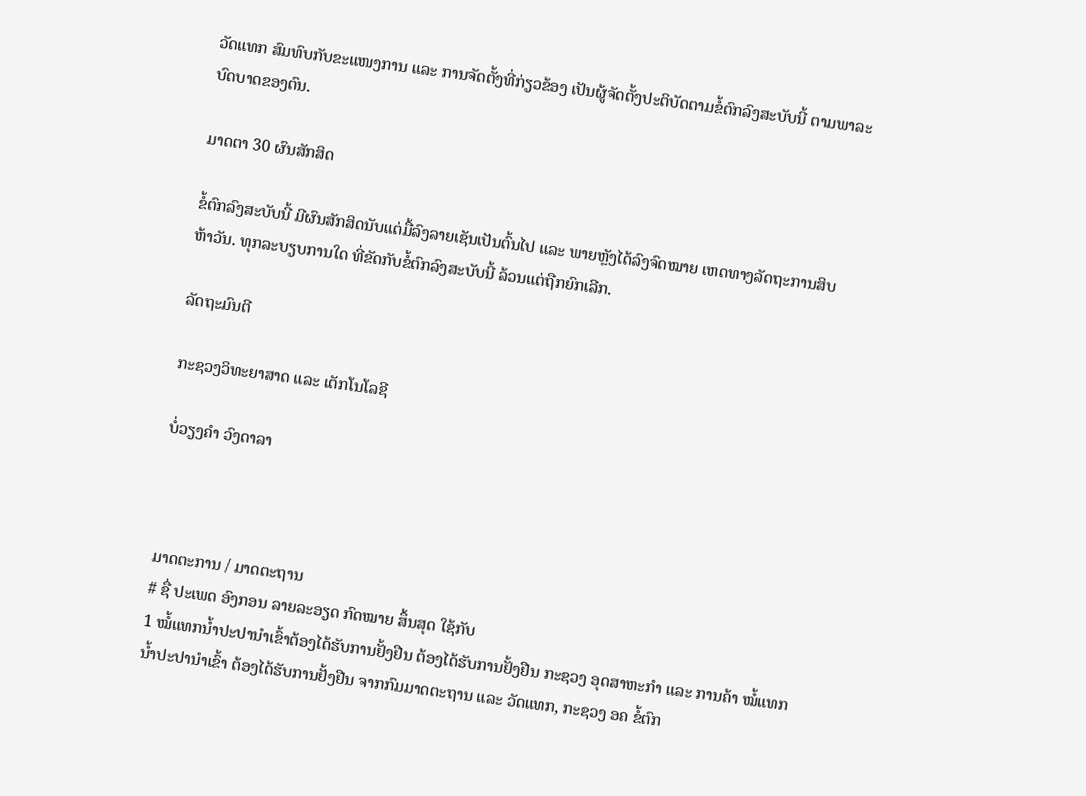ວັດແທກ ສົມທົບກັບຂະແໜງການ ແລະ ການຈັດຕັ້ງທີ່ກ່ຽວຂ້ອງ ເປັນຜູ້ຈັດຕັ້ງປະຕິບັດຕາມຂໍ້ຕົກລົງສະບັບນີ້ ຕາມພາລະບົດບາດຂອງຕົນ.

ມາດຕາ 30 ຜົນສັກສິດ

ຂໍ້ຕົກລົງສະບັບນີ້ ມີຜົນສັກສິດນັບແຕ່ມື້ລົງລາຍເຊັນເປັນຕົ້ນໄປ ແລະ ພາຍຫຼັງໄດ້ລົງຈົດໝາຍ ເຫດທາງລັດຖະການສິບຫ້າວັນ. ທຸກລະບຽບການໃດ ທີ່ຂັດກັບຂໍ້ຕົກລົງສະບັບນີ້ ລ້ວນແຕ່ຖືກຍົກເລີກ.

ລັດຖະມົນຕີ

ກະຊວງວິທະຍາສາດ ແລະ ເຕັກໂນໂລຊີ

ບໍ່ວຽງຄຳ ວົງດາລາ



ມາດຕະການ / ມາດຕະຖານ
# ຊື່ ປະເພດ ອົງກອນ ລາຍລະອຽດ ກົດໝາຍ ສຶ້ນສຸດ ໃຊ້ກັບ
1 ໝໍ້ແທກນໍ້າປະປານຳເຂົ້າຕ້ອງໄດ້ຮັບການຢັ້ງຢືນ ຕ້ອງໄດ້ຮັບການຢັ້ງຢືນ ກະຊວງ ອຸດສາຫະກຳ ແລະ ການຄ້າ ໝໍ້ແທກນໍ້າປະປານໍາເຂົ້າ ຕ້ອງໄດ້ຮັບການຢັ້ງຢືນ ຈາກກົມມາດຕະຖານ ແລະ ວັດແທກ, ກະຊວງ ອຄ ຂໍ້ຕົກ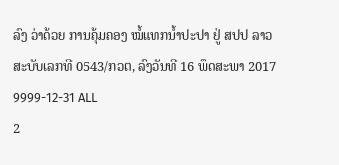ລົງ ວ່າດ້ວຍ ການຄຸ້ມຄອງ ໝໍ້ແທກນ້ຳປະປາ ຢູ່ ສປປ ລາວ ສະບັບເລກທີ 0543/ກວຕ, ລົງວັນທີ 16 ພຶດສະພາ 2017 9999-12-31 ALL
2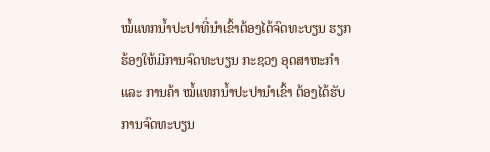ໝໍ້ແທກນ້ຳປະປາທີ່ນຳເຂົ້າຕ້ອງໄດ້ຈົດທະບຽນ ຮຽກຮ້ອງໃຫ້ມີການຈົດທະບຽນ ກະຊວງ ອຸດສາຫະກຳ ແລະ ການຄ້າ ໝໍ້ແທກນໍ້າປະປານໍາເຂົ້າ ຕ້ອງໄດ້ຮັບການຈົດທະບຽນ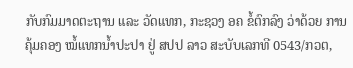ກັບກົມມາດຕະຖານ ແລະ ວັດແທກ, ກະຊວງ ອຄ ຂໍ້ຕົກລົງ ວ່າດ້ວຍ ການຄຸ້ມຄອງ ໝໍ້ແທກນ້ຳປະປາ ຢູ່ ສປປ ລາວ ສະບັບເລກທີ 0543/ກວຕ,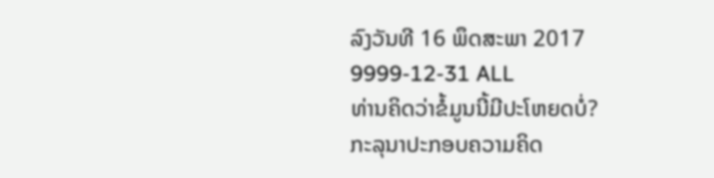ລົງວັນທີ 16 ພຶດສະພາ 2017 9999-12-31 ALL
ທ່ານຄິດວ່າຂໍ້ມູນນີ້ມີປະໂຫຍດບໍ່?
ກະລຸນາປະກອບຄວາມຄິດ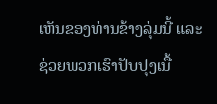ເຫັນຂອງທ່ານຂ້າງລຸ່ມນີ້ ແລະຊ່ວຍພວກເຮົາປັບປຸງເນື້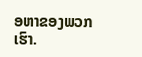ອຫາຂອງພວກເຮົາ.